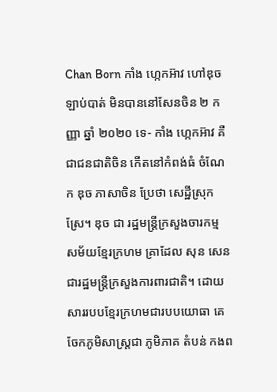Chan Born កាំង ហ្កេកអ៊ាវ ហៅឌុច ឡាប់បាត់ មិនបាននៅសែនចិន ២ កញ្ញា ឆ្នាំ ២០២០ ទេ- កាំង ហ្កេកអ៊ាវ គឺជាជនជាតិចិន កើតនៅកំពង់ធំ ចំណែក ឌុច ភាសាចិន ប្រែថា សេដ្ឋីស្រុកស្រែ។ ឌុច ជា រដ្ឋមន្រ្តីក្រសួងចារកម្ម សម័យខ្មែរក្រហម គ្រាដែល សុន សេន ជារដ្ឋមន្រ្តីក្រសួងការពារជាតិ។ ដោយសាររបបខ្មែរក្រហមជារបបយោធា គេចែកភូមិសាស្រ្តជា ភូមិភាគ តំបន់ កងព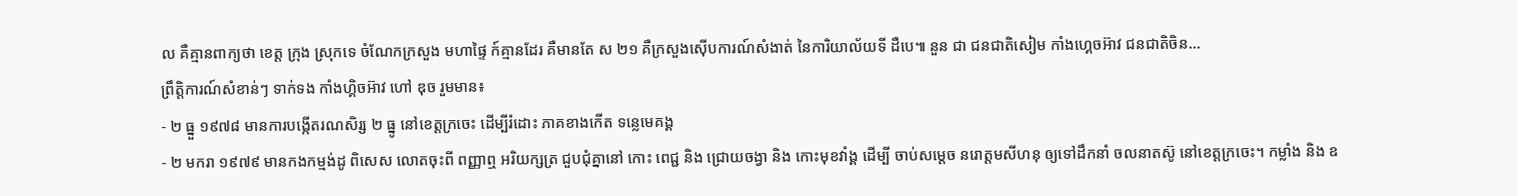ល គឺគ្មានពាក្យថា ខេត្ត ក្រុង ស្រុកទេ ចំណែកក្រសួង មហាផ្ទៃ ក៍គ្មានដែរ គឺមានតែ ស ២១ គឺក្រសួងស៊ើបការណ៍សំងាត់ នៃការិយាល័យទី ដឺបេ៕ នួន ជា ជនជាតិសៀម កាំងហ្គេចអ៊ាវ ជនជាតិចិន...
ព្រឹត្តិការណ៍សំខាន់ៗ ទាក់ទង កាំងហ្គិចអ៊ាវ ហៅ ឌុច រួមមាន៖
- ២ ធ្នួ ១៩៧៨ មានការបង្កើតរណសិរ្ស ២ ធ្នូ នៅខេត្តក្រចេះ ដើម្បីរំដោះ ភាគខាងកើត ទន្លេមេគង្គ
- ២ មករា ១៩៧៩ មានកងកម្មង់ដូ ពិសេស លោតចុះពី ពញ្ញាឮ អរិយក្សត្រ ជួបជុំគ្នានៅ កោះ ពេជ្ជ និង ជ្រោយចង្វា និង កោះមុខវាំង្គ ដើម្បី ចាប់សម្តេច នរោត្តមសីហនុ ឲ្យទៅដឹកនាំ ចលនាតស៊ូ នៅខេត្តក្រចេះ។ កម្លាំង និង ឧ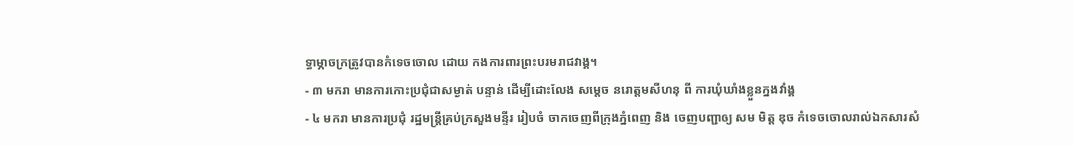ទ្ធាម្ភាចក្រត្រូវបានកំទេចចោល ដោយ កងការពារព្រះបរមរាជវាង្គ។
- ៣ មករា មានការកោះប្រជុំជាសម្ងាត់ បន្ទាន់ ដើម្បីដោះលែង សម្តេច នរោត្តមសីហនុ ពី ការឃុំឃាំងខ្លួនក្នងវាំង្គ
- ៤ មករា មានការប្រជុំ រដ្ឋមន្រ្តីគ្រប់ក្រសួងមន្ទីរ រៀបចំ ចាកចេញពីក្រុងភ្នំពេញ និង ចេញបញ្ជាឲ្យ សម មិត្ត ឌុច កំទេចចោលរាល់ឯកសារសំ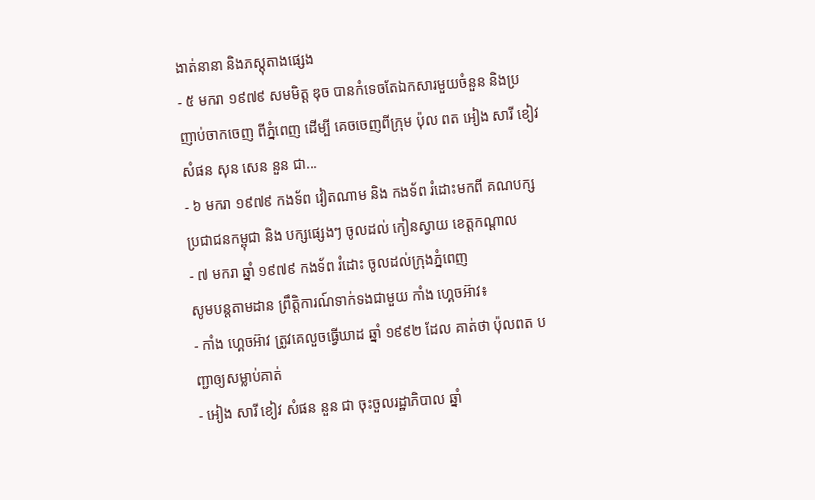ងាត់នានា និងភស្តុតាងផ្សេង
- ៥ មករា ១៩៧៩ សមមិត្ត ឌុច បានកំទេចតែឯកសារមួយចំនួន និងប្រញាប់ចាកចេញ ពីភ្នំពេញ ដើម្បី គេចចេញពីក្រុម ប៉ុល ពត អៀង សារី ខៀវ សំផន សុន សេន នួន ជា...
- ៦ មករា ១៩៧៩ កងទ័ព វៀតណាម និង កងទ័ព រំដោះមកពី គណបក្សប្រជាជនកម្ពុជា និង បក្សផ្សេងៗ ចូលដល់ កៀនស្វាយ ខេត្តកណ្តាល
- ៧ មករា ឆ្នាំ ១៩៧៩ កងទ័ព រំដោះ ចូលដល់ក្រុងភ្នំពេញ
សូមបន្តតាមដាន ព្រឹត្តិការណ៍ទាក់ទងជាមួយ កាំង ហ្គេចអ៊ាវ៖
- កាំង ហ្គេចអ៊ាវ ត្រូវគេលួចធ្វើឃាដ ឆ្នាំ ១៩៩២ ដែល គាត់ថា ប៉ុលពត បញ្ជាឲ្យសម្លាប់គាត់
- អៀង សារី ខៀវ សំផន នួន ជា ចុះចួលរដ្ឋាភិបាល ឆ្នាំ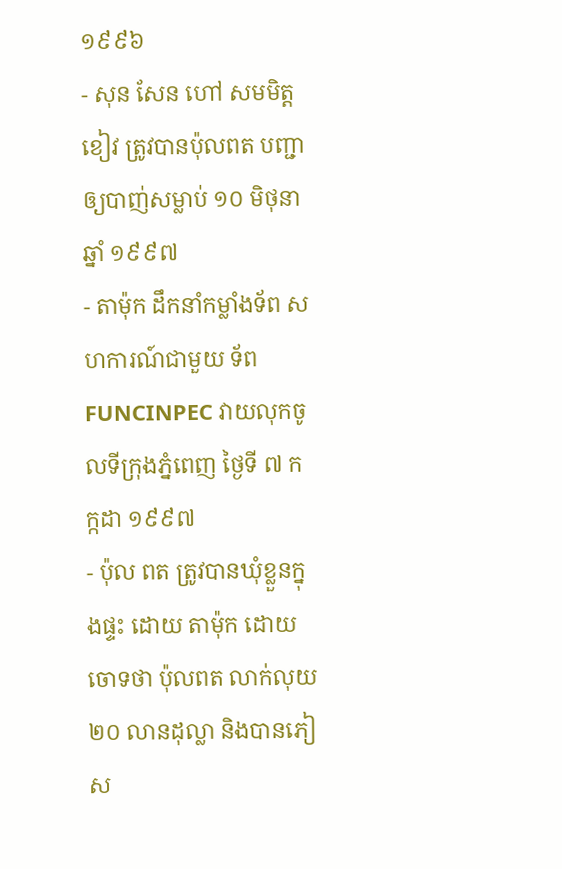១៩៩៦
- សុន សែន ហៅ សមមិត្ត ខៀវ ត្រូវបានប៉ុលពត បញ្ជាឲ្យបាញ់សម្លាប់ ១០ មិថុនា ឆ្នាំ ១៩៩៧
- តាម៉ុក ដឹកនាំកម្លាំងទ័ព សហការណ៍ជាមួយ ទ័ព FUNCINPEC វាយលុកចូលទីក្រុងភ្នំពេញ ថ្ងៃទី ៧ កក្កដា ១៩៩៧
- ប៉ុល ពត ត្រូវបានឃុំខ្លួនក្នុងផ្ទះ ដោយ តាម៉ុក ដោយចោទថា ប៉ុលពត លាក់លុយ ២០ លានដុល្លា និងបានភៀស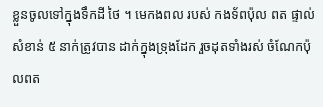ខ្លួនចូលទៅក្នុងទឹកដី ថៃ ។ មេកងពល របស់ កងទ័ពប៉ុល ពត ផ្ទាល់សំខាន់ ៥ នាក់ត្រូវបាន ដាក់ក្នុងទ្រុងដែក រួចដុតទាំងរស់ ចំណែកប៉ុលពត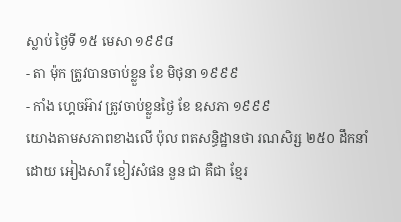ស្លាប់ ថ្ងៃទី ១៥ មេសា ១៩៩៨
- តា ម៉ុក ត្រូវបានចាប់ខ្លួន ខែ មិថុនា ១៩៩៩
- កាំង ហ្គេចអ៊ាវ ត្រូវចាប់ខ្លួនថ្ងៃ ខែ ឧសភា ១៩៩៩
យោងតាមសភាពខាងលើ ប៉ុល ពតសន្ធិដ្ឋានថា រណសិរ្ស ២៥០ ដឹកនាំដោយ អៀងសារី ខៀវសំផន នួន ជា គឺជា ខ្មែរ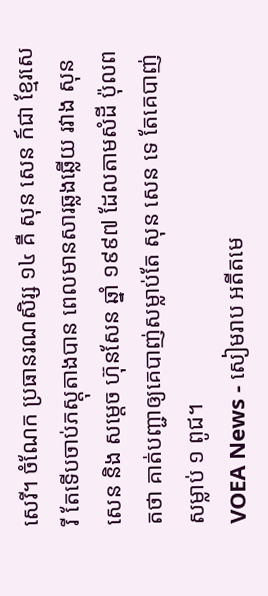សេរី។ ចំណែក ប្រធានរណសិរ្ស ១៤ គឺ សុន សេន ក៍ជា ខ្មែរសេរី តែទើបចាប់ភស្តុតាងបាន ពេលមានសារឆ្លងឆ្លើយ រវាង សុន សេន និង សម្តេច ហ៊ុនសែន ឆ្នាំ ១៩៩៧ ដែលតាមសំដី ប៉ុលពតថា គាត់បញ្ជាឲ្យគេបាញ់សម្លាប់តែ សុន សេន ទេ តែគេបាញ់សម្លាប់ ១ ពូជ។
VOEA News - សៀមរាប អតីតមេ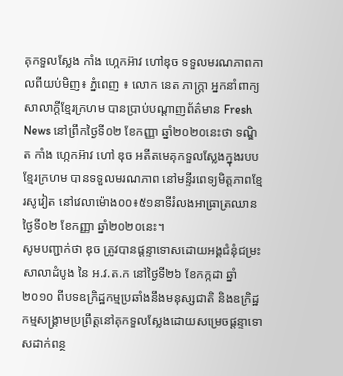គុកទួលស្លែង កាំង ហ្កេកអ៊ាវ ហៅឌុច ទទួលមរណភាពកាលពីយប់មិញ៖ ភ្នំពេញ ៖ លោក នេត ភាក្ត្រា អ្នកនាំពាក្យសាលាក្តីខ្មែរក្រហម បានប្រាប់បណ្តាញព័ត៌មាន Fresh News នៅព្រឹកថ្ងៃទី០២ ខែកញ្ញា ឆ្នាំ២០២០នេះថា ទណ្ឌិត កាំង ហ្កេកអ៊ាវ ហៅ ឌុច អតីតមេគុកទួលស្លែងក្នុងរបបខ្មែរក្រហម បានទទួលមរណភាព នៅមន្ទីរពេទ្យមិត្តភាពខ្មែរសូវៀត នៅវេលាម៉ោង០០៖៥១នាទីរំលងអាធ្រាត្រឈានថ្ងៃទី០២ ខែកញ្ញា ឆ្នាំ២០២០នេះ។
សូមបញ្ជាក់ថា ឌុច ត្រូវបានផ្តន្ទាទោសដោយអង្គជំនុំជម្រះសាលាដំបូង នៃ អ.វ.ត.ក នៅថ្ងៃទី២៦ ខែកក្កដា ឆ្នាំ២០១០ ពីបទឧក្រិដ្ឋកម្មប្រឆាំងនឹងមនុស្សជាតិ និងឧក្រិដ្ឋកម្មសង្គ្រាមប្រព្រឹត្តនៅគុកទួលស្លែងដោយសម្រេចផ្តន្ទាទោសដាក់ពន្ថ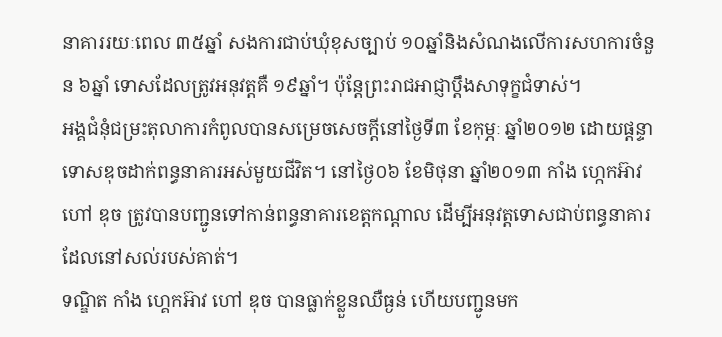នាគាររយៈពេល ៣៥ឆ្នាំ សងការជាប់ឃុំខុសច្បាប់ ១០ឆ្នាំនិងសំណងលើការសហការចំនួន ៦ឆ្នាំ ទោសដែលត្រូវអនុវត្តគឺ ១៩ឆ្នាំ។ ប៉ុន្តែព្រះរាជអាជ្ញាប្តឹងសាទុក្ខជំទាស់។
អង្គជំនុំជម្រះតុលាការកំពូលបានសម្រេចសេចក្តីនៅថ្ងៃទី៣ ខែកុម្ភៈ ឆ្នាំ២០១២ ដោយផ្តន្ទាទោសឌុចដាក់ពន្ធនាគារអស់មួយជីវិត។ នៅថ្ងៃ០៦ ខែមិថុនា ឆ្នាំ២០១៣ កាំង ហ្កេកអ៊ាវ ហៅ ឌុច ត្រូវបានបញ្ជូនទៅកាន់ពន្ធនាគារខេត្តកណ្តាល ដើម្បីអនុវត្តទោសជាប់ពន្ធនាគារដែលនៅសល់របស់គាត់។
ទណ្ឌិត កាំង ហ្គេកអ៊ាវ ហៅ ឌុច បានធ្លាក់ខ្លួនឈឺធ្ងន់ ហើយបញ្ជូនមក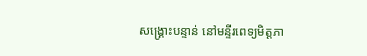សង្គ្រោះបន្ទាន់ នៅមន្ទីរពេទ្យមិត្តភា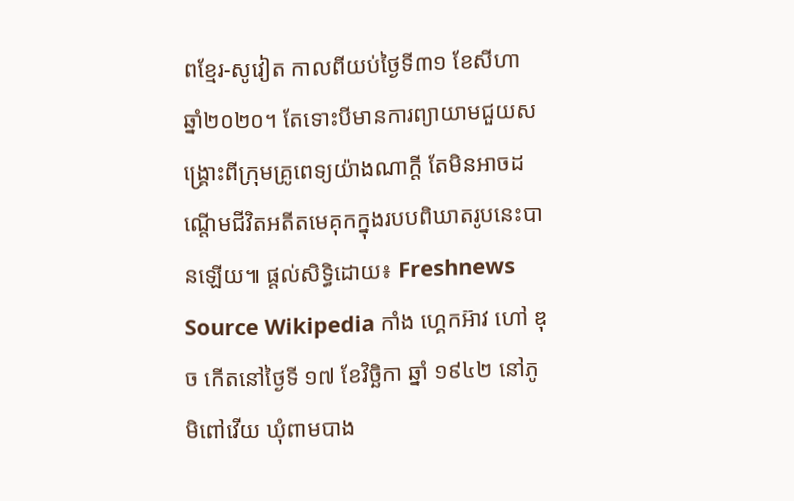ពខ្មែរ-សូវៀត កាលពីយប់ថ្ងៃទី៣១ ខែសីហា ឆ្នាំ២០២០។ តែទោះបីមានការព្យាយាមជួយសង្គ្រោះពីក្រុមគ្រូពេទ្យយ៉ាងណាក្តី តែមិនអាចដណ្តើមជីវិតអតីតមេគុកក្នុងរបបពិឃាតរូបនេះបានឡើយ៕ ផ្តល់សិទ្ធិដោយ៖ Freshnews
Source Wikipedia កាំង ហ្គេកអ៊ាវ ហៅ ឌុច កើតនៅថ្ងៃទី ១៧ ខែវិច្ឆិកា ឆ្នាំ ១៩៤២ នៅភូមិពៅវើយ ឃុំពាមបាង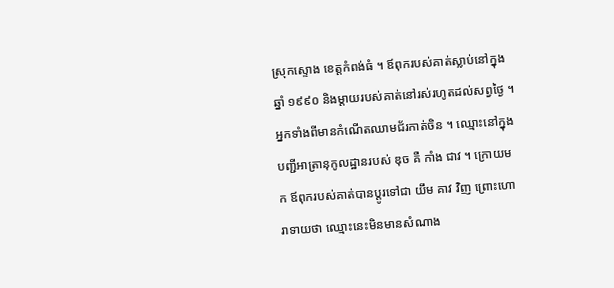ស្រុកស្ទោង ខេត្តកំពង់ធំ ។ ឪពុករបស់គាត់ស្លាប់នៅក្នុងឆ្នាំ ១៩៩០ និងម្តាយរបស់គាត់នៅរស់រហូតដល់សព្វថ្ងៃ ។ អ្នកទាំងពីមានកំណើតឈាមជ័រកាត់ចិន ។ ឈ្មោះនៅក្នុងបញ្ជីអាត្រានុកូលដ្ឋានរបស់ ឌុច គឺ កាំង ជាវ ។ ក្រោយមក ឪពុករបស់គាត់បានប្តូរទៅជា យឹម គាវ វិញ ព្រោះហោរាទាយថា ឈ្មោះនេះមិនមានសំណាង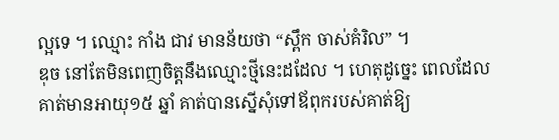ល្អទេ ។ ឈ្មោះ កាំង ជាវ មានន័យថា “ស្ពឹក ចាស់គំរិល” ។
ឌុច នៅតែមិនពេញចិត្តនឹងឈ្មោះថ្មីនេះដដែល ។ ហេតុដូច្នេះ ពេលដែលគាត់មានអាយុ១៥ ឆ្នាំ គាត់បានស្នើសុំទៅឪពុករបស់គាត់ឱ្យ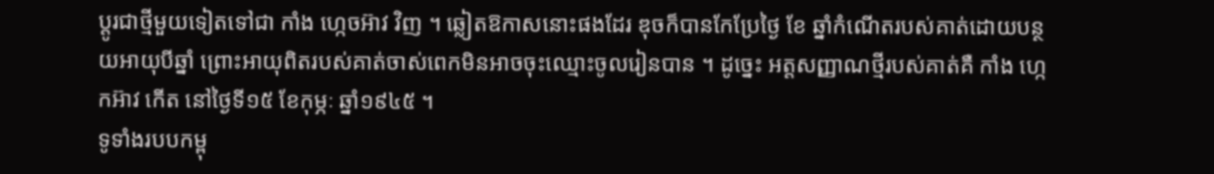ប្តូរជាថ្មីមួយទៀតទៅជា កាំង ហ្កេចអ៊ាវ វិញ ។ ឆ្លៀតឱកាសនោះផងដែរ ឌុចក៏បានកែប្រែថ្ងៃ ខែ ឆ្នាំកំណើតរបស់គាត់ដោយបន្ថយអាយុបីឆ្នាំ ព្រោះអាយុពិតរបស់គាត់ចាស់ពេកមិនអាចចុះឈ្មោះចូលរៀនបាន ។ ដូច្នេះ អត្តសញ្ញាណថ្មីរបស់គាត់គឺ កាំង ហ្កេកអ៊ាវ កើត នៅថ្ងៃទី១៥ ខែកុម្ភៈ ឆ្នាំ១៩៤៥ ។
ទូទាំងរបបកម្ពុ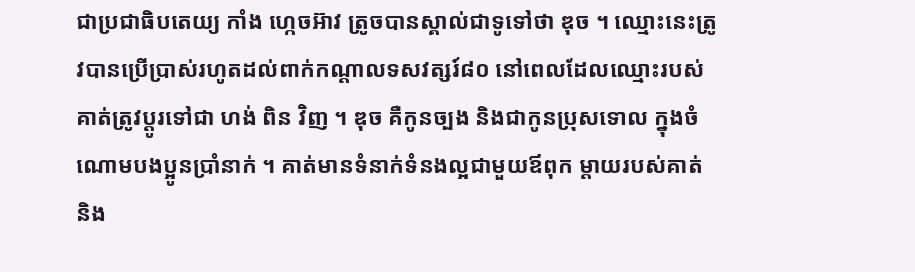ជាប្រជាធិបតេយ្យ កាំង ហ្កេចអ៊ាវ ត្រូចបានស្គាល់ជាទូទៅថា ឌុច ។ ឈ្មោះនេះត្រូវបានប្រើប្រាស់រហូតដល់ពាក់កណ្តាលទសវត្សរ៍៨០ នៅពេលដែលឈ្មោះរបស់គាត់ត្រូវប្តូរទៅជា ហង់ ពិន វិញ ។ ឌុច គឺកូនច្បង និងជាកូនប្រុសទោល ក្នុងចំណោមបងប្អូនប្រាំនាក់ ។ គាត់មានទំនាក់ទំនងល្អជាមួយឪពុក ម្តាយរបស់គាត់ និង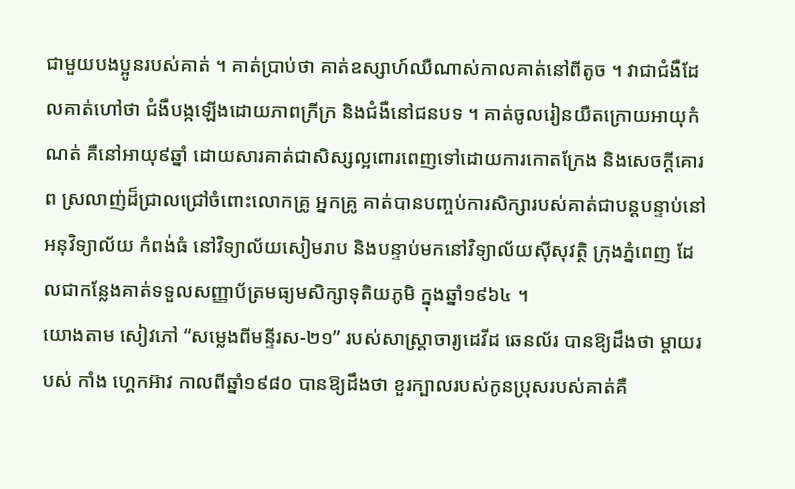ជាមួយបងប្អូនរបស់គាត់ ។ គាត់ប្រាប់ថា គាត់ឧស្សាហ៍ឈឺណាស់កាលគាត់នៅពីតូច ។ វាជាជំងឺដែលគាត់ហៅថា ជំងឺបង្កឡើងដោយភាពក្រីក្រ និងជំងឺនៅជនបទ ។ គាត់ចូលរៀនយឺតក្រោយអាយុកំណត់ គឺនៅអាយុ៩ឆ្នាំ ដោយសារគាត់ជាសិស្សល្អពោរពេញទៅដោយការកោតក្រែង និងសេចក្តីគោរព ស្រលាញ់ដ៏ជ្រាលជ្រៅចំពោះលោកគ្រូ អ្នកគ្រូ គាត់បានបញ្ចប់ការសិក្សារបស់គាត់ជាបន្តបន្ទាប់នៅអនុវិទ្យាល័យ កំពង់ធំ នៅវិទ្យាល័យសៀមរាប និងបន្ទាប់មកនៅវិទ្យាល័យស៊ីសុវត្ថិ ក្រុងភ្នំពេញ ដែលជាកន្លែងគាត់ទទួលសញ្ញាប័ត្រមធ្យមសិក្សាទុតិយភូមិ ក្នុងឆ្នាំ១៩៦៤ ។
យោងតាម សៀវភៅ “សម្លេងពីមន្ទីរស-២១” របស់សាស្ត្រាចារ្យដេវីដ ឆេនល័រ បានឱ្យដឹងថា ម្តាយរបស់ កាំង ហ្គេកអ៊ាវ កាលពីឆ្នាំ១៩៨០ បានឱ្យដឹងថា ខួរក្បាលរបស់កូនប្រុសរបស់គាត់គឺ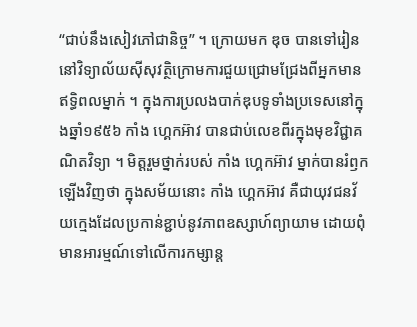“ជាប់នឹងសៀវភៅជានិច្ច” ។ ក្រោយមក ឌុច បានទៅរៀននៅវិទ្យាល័យស៊ីសុវត្ថិក្រោមការជួយជ្រោមជ្រែងពីអ្នកមានឥទ្ធិពលម្នាក់ ។ ក្នុងការប្រលងបាក់ឌុបទូទាំងប្រទេសនៅក្នុងឆ្នាំ១៩៥៦ កាំង ហ្គេកអ៊ាវ បានជាប់លេខពីរក្នុងមុខវិជ្ជាគណិតវិទ្យា ។ មិត្តរួមថ្នាក់របស់ កាំង ហ្គេកអ៊ាវ ម្នាក់បានរំឭកឡើងវិញថា ក្នុងសម័យនោះ កាំង ហ្គេកអ៊ាវ គឺជាយុវជនវ័យក្មេងដែលប្រកាន់ខ្ជាប់នូវភាពឧស្សាហ៍ព្យាយាម ដោយពុំមានអារម្មណ៍ទៅលើការកម្សាន្ត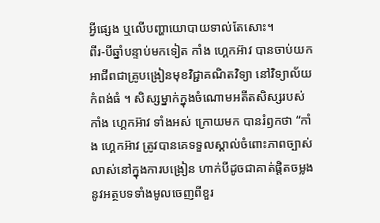អ្វីផ្សេង ឬលើបញ្ហាយោបាយទាល់តែសោះ។
ពីរ-បីឆ្នាំបន្ទាប់មកទៀត កាំង ហ្គេកអ៊ាវ បានចាប់យកអាជីពជាគ្រូបង្រៀនមុខវិជ្ជាគណិតវិទ្យា នៅវិទ្យាល័យកំពង់ធំ ។ សិស្សម្នាក់ក្នុងចំណោមអតីតសិស្សរបស់ កាំង ហ្គេកអ៊ាវ ទាំងអស់ ក្រោយមក បានរំឭកថា “កាំង ហ្គេកអ៊ាវ ត្រូវបានគេទទួលស្គាល់ចំពោះភាពច្បាស់លាស់នៅក្នុងការបង្រៀន ហាក់បីដូចជាគាត់ផ្តិតចម្លងនូវអត្ថបទទាំងមូលចេញពីខួរ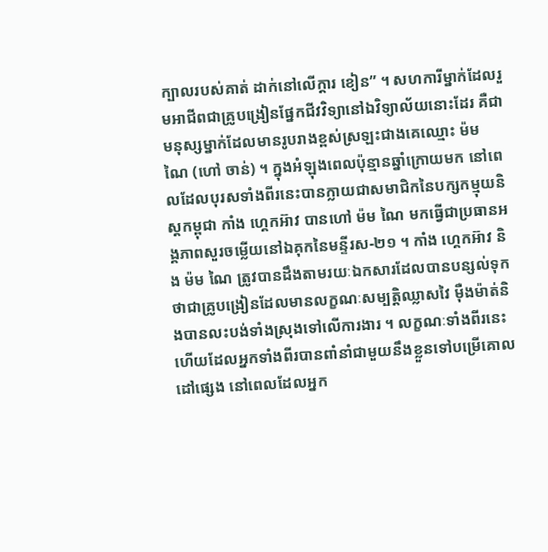ក្បាលរបស់គាត់ ដាក់នៅលើក្តារ ខៀន” ។ សហការីម្នាក់ដែលរួមអាជីពជាគ្រូបង្រៀនផ្នែកជីវវិទ្យានៅឯវិទ្យាល័យនោះដែរ គឺជាមនុស្សម្នាក់ដែលមានរូបរាងខ្ពស់ស្រឡះជាងគេឈ្មោះ ម៉ម ណៃ (ហៅ ចាន់) ។ ក្នុងអំឡុងពេលប៉ុន្មានឆ្នាំក្រោយមក នៅពេលដែលបុរសទាំងពីរនេះបានក្លាយជាសមាជិកនៃបក្សកម្មុយនិស្តកម្ពុជា កាំង ហ្គេកអ៊ាវ បានហៅ ម៉ម ណៃ មកធ្វើជាប្រធានអង្គភាពសួរចម្លើយនៅឯគុកនៃមន្ទីរស-២១ ។ កាំង ហ្គេកអ៊ាវ និង ម៉ម ណៃ ត្រូវបានដឹងតាមរយៈឯកសារដែលបានបន្សល់ទុកថាជាគ្រូបង្រៀនដែលមានលក្ខណៈសម្បត្តិឈ្លាសវៃ ម៉ឺងម៉ាត់និងបានលះបង់ទាំងស្រុងទៅលើការងារ ។ លក្ខណៈទាំងពីរនេះហើយដែលអ្នកទាំងពីរបានពាំនាំជាមួយនឹងខ្លួនទៅបម្រើគោលដៅផ្សេង នៅពេលដែលអ្នក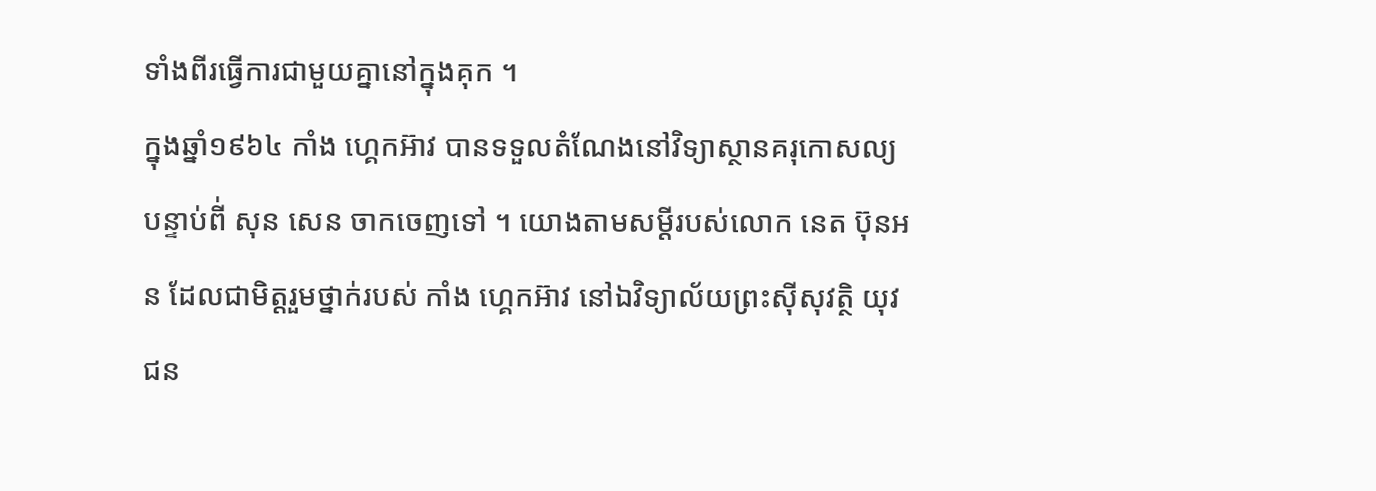ទាំងពីរធ្វើការជាមួយគ្នានៅក្នុងគុក ។
ក្នុងឆ្នាំ១៩៦៤ កាំង ហ្គេកអ៊ាវ បានទទួលតំណែងនៅវិទ្យាស្ថានគរុកោសល្យបន្ទាប់ពី់ សុន សេន ចាកចេញទៅ ។ យោងតាមសម្តីរបស់លោក នេត ប៊ុនអន ដែលជាមិត្តរួមថ្នាក់របស់ កាំង ហ្គេកអ៊ាវ នៅឯវិទ្យាល័យព្រះស៊ីសុវត្ថិ យុវជន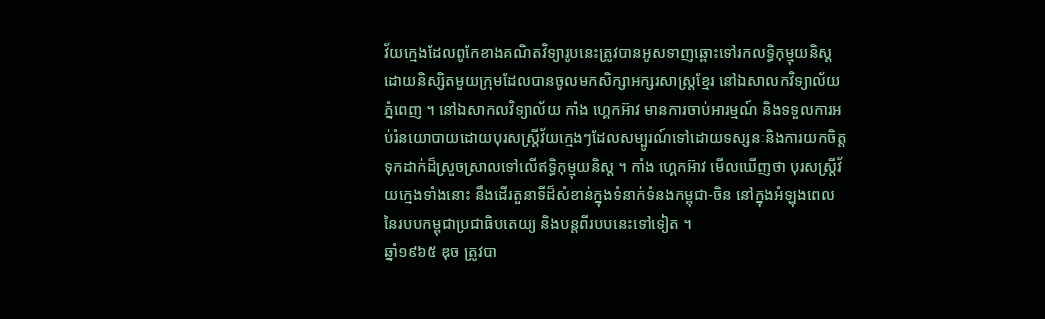វ័យក្មេងដែលពូកែខាងគណិតវិទ្យារូបនេះត្រូវបានអូសទាញឆ្ពោះទៅរកលទ្ធិកុម្មុយនិស្តដោយនិស្សិតមួយក្រុមដែលបានចូលមកសិក្សាអក្សរសាស្ត្រខ្មែរ នៅឯសាលកវិទ្យាល័យភ្នំពេញ ។ នៅឯសាកលវិទ្យាល័យ កាំង ហ្គេកអ៊ាវ មានការចាប់អារម្មណ៍ និងទទួលការអប់រំនយោបាយដោយបុរសស្ត្រីវ័យក្មេងៗដែលសម្បូរណ៍ទៅដោយទស្សនៈនិងការយកចិត្តទុកដាក់ដ៏ស្រួចស្រាលទៅលើឥទ្ធិកុម្មុយនិស្ត ។ កាំង ហ្គេកអ៊ាវ មើលឃើញថា បុរសស្ត្រីវ័យក្មេងទាំងនោះ នឹងដើរតួនាទីដ៏សំខាន់ក្នុងទំនាក់ទំនងកម្ពុជា-ចិន នៅក្នុងអំឡុងពេលនៃរបបកម្ពុជាប្រជាធិបតេយ្យ និងបន្តពីរបបនេះទៅទៀត ។
ឆ្នាំ១៩៦៥ ឌុច ត្រូវបា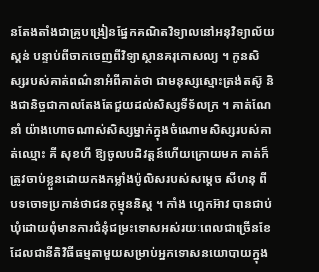នតែងតាំងជាគ្រូបង្រៀនផ្នែកគណិតវិទ្យាលនៅអនុវិទ្យាល័យស្គន់ បន្ទាប់ពីចាកចេញពីវិទ្យាស្ថានគរុកោសល្យ ។ កូនសិស្សរបស់គាត់ពណ៌នាអំពីគាត់ថា ជាមនុស្សស្មោះត្រង់តស៊ូ និងជានិច្ចជាកាលតែងតែជួយដល់សិស្សទីទ័លក្រ ។ គាត់ណែនាំ យ៉ាងហោចណាស់សិស្សម្នាក់ក្នុងចំណោមសិស្សរបស់គាត់ឈ្មោះ គី សុខហី ឱ្យចូលបដិវត្តន៍ហើយក្រោយមក គាត់ក៏ត្រូវចាប់ខ្លួនដោយកងកម្លាំងប៉ូលិសរបស់សម្តេច សីហនុ ពីបទចោទប្រកាន់ថាជនកុម្មុននិស្ត ។ កាំង ហ្គេកអ៊ាវ បានជាប់ឃុំដោយពុំមានការជំនុំជម្រះទោសអស់រយៈពេលជាច្រើនខែ ដែលជានីតិវិធីធម្មតាមួយសម្រាប់អ្នកទោសនយោបាយក្នុង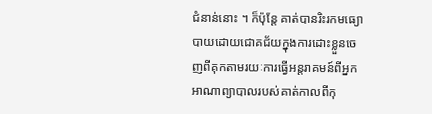ជំនាន់នោះ ។ ក៏ប៉ុន្តែ គាត់បានរិះរកមធ្យោបាយដោយជោគជ័យក្នុងការដោះខ្លួនចេញពីគុកតាមរយៈការធ្វើអន្តរាគមន៍ពីអ្នកអាណាព្យាបាលរបស់គាត់កាលពីកុ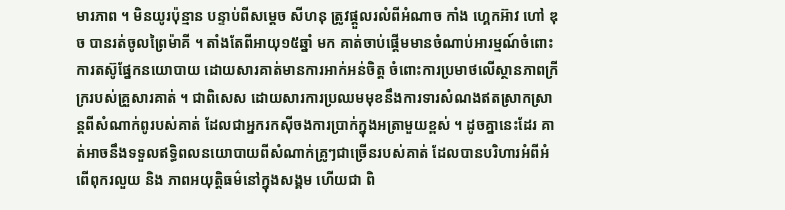មារភាព ។ មិនយូរប៉ុន្មាន បន្ទាប់ពីសម្តេច សីហនុ ត្រូវផ្តួលរលំពីអំណាច កាំង ហ្គេកអ៊ាវ ហៅ ឌុច បានរត់ចូលព្រៃម៉ាគី ។ តាំងតែពីអាយុ១៥ឆ្នាំ មក គាត់ចាប់ផ្តើមមានចំណាប់អារម្មណ៍ចំពោះការតស៊ូផ្នែកនយោបាយ ដោយសារគាត់មានការអាក់អន់ចិត្ត ចំពោះការប្រមាថលើស្ថានភាពក្រីក្ររបស់គ្រួសារគាត់ ។ ជាពិសេស ដោយសារការប្រឈមមុខនឹងការទារសំណងឥតស្រាកស្រាន្តពីសំណាក់ពូរបស់គាត់ ដែលជាអ្នករកស៊ីចងការប្រាក់ក្នុងអត្រាមួយខ្ពស់ ។ ដូចគ្នានេះដែរ គាត់អាចនឹងទទួលឥទ្ធិពលនយោបាយពីសំណាក់គ្រូៗជាច្រើនរបស់គាត់ ដែលបានបរិហារអំពីអំពើពុករលួយ និង ភាពអយុត្តិធម៌នៅក្នុងសង្គម ហើយជា ពិ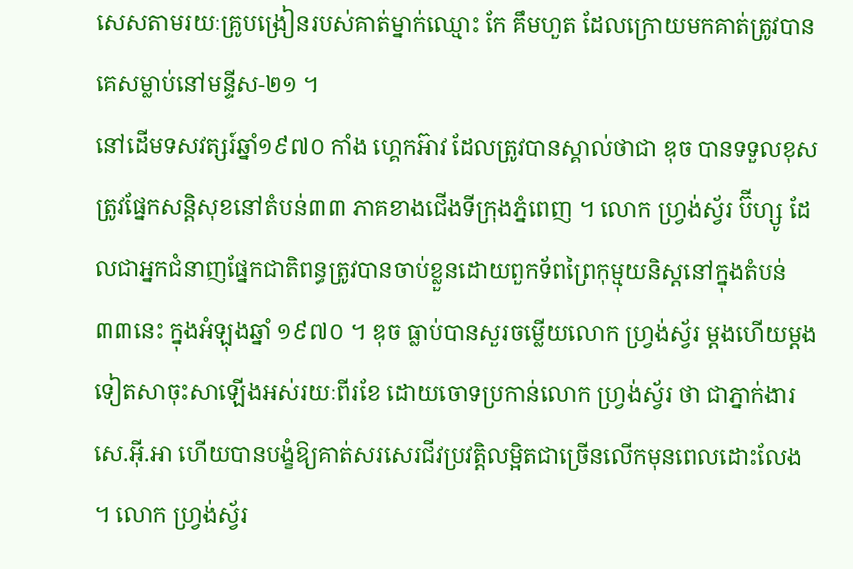សេសតាមរយៈគ្រូបង្រៀនរបស់គាត់ម្នាក់ឈ្មោះ កែ គឹមហួត ដែលក្រោយមកគាត់ត្រូវបានគេសម្លាប់នៅមន្ទីស-២១ ។
នៅដើមទសវត្សរ៍ឆ្នាំ១៩៧០ កាំង ហ្គេកអ៊ាវ ដែលត្រូវបានស្គាល់ថាជា ឌុច បានទទួលខុសត្រូវផ្នែកសន្តិសុខនៅតំបន់៣៣ ភាគខាងជើងទីក្រុងភ្នំពេញ ។ លោក ហ្វ្រង់ស្វ័រ ប៊ីហ្សូ ដែលជាអ្នកជំនាញផ្នែកជាតិពន្ធត្រូវបានចាប់ខ្លួនដោយពួកទ័ពព្រៃកុម្មុយនិស្តនៅក្នុងតំបន់៣៣នេះ ក្នុងអំឡុងឆ្នាំ ១៩៧០ ។ ឌុច ធ្លាប់បានសួរចម្លើយលោក ហ្វ្រង់ស្វ័រ ម្តងហើយម្តងទៀតសាចុះសាឡើងអស់រយៈពីរខែ ដោយចោទប្រកាន់លោក ហ្វ្រង់ស្វ័រ ថា ជាភ្នាក់ងារសេ.អ៊ី.អា ហើយបានបង្ខំឱ្យគាត់សរសេរជីវប្រវត្តិលម្អិតជាច្រើនលើកមុនពេលដោះលែង ។ លោក ហ្វ្រង់ស្វ័រ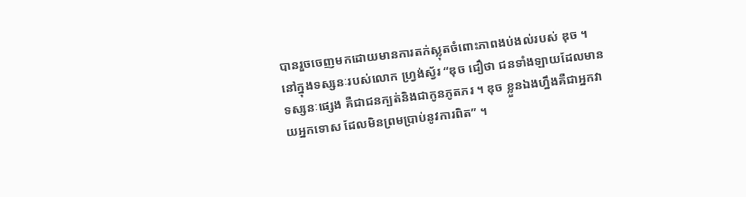បានរួចចេញមកដោយមានការតក់ស្លុតចំពោះភាពងប់ងល់របស់ ឌុច ។ នៅក្នុងទស្សនៈរបស់លោក ហ្វ្រង់ស្វ័រ “ឌុច ជឿថា ជនទាំងឡាយដែលមានទស្សនៈផ្សេង គឺជាជនក្បត់និងជាកូនភូតភរ ។ ឌុច ខ្លួនឯងហ្នឹងគឺជាអ្នកវាយអ្នកទោស ដែលមិនព្រមប្រាប់នូវការពិត” ។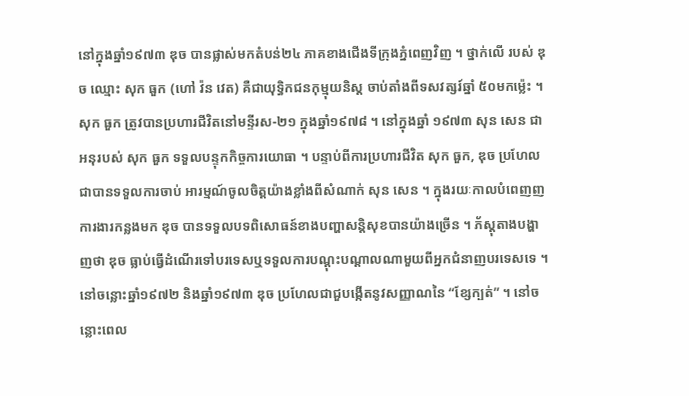នៅក្នុងឆ្នាំ១៩៧៣ ឌុច បានផ្លាស់មកតំបន់២៤ ភាគខាងជើងទីក្រុងភ្នំពេញវិញ ។ ថ្នាក់លើ របស់ ឌុច ឈ្មោះ សុក ធួក (ហៅ វ៉ន វេត) គឺជាយុទ្ធិកជនកុម្មុយនិស្ត ចាប់តាំងពីទសវត្សរ៍ឆ្នាំ ៥០មកម្ល៉េះ ។ សុក ធួក ត្រូវបានប្រហារជីវិតនៅមន្ទីរស-២១ ក្នុងឆ្នាំ១៩៧៨ ។ នៅក្នុងឆ្នាំ ១៩៧៣ សុន សេន ជាអនុរបស់ សុក ធួក ទទួលបន្ទុកកិច្ចការយោធា ។ បន្ទាប់ពីការប្រហារជីវិត សុក ធួក, ឌុច ប្រហែលជាបានទទួលការចាប់ អារម្មណ៍ចូលចិត្តយ៉ាងខ្លាំងពីសំណាក់ សុន សេន ។ ក្នុងរយៈកាលបំពេញញការងារកន្លងមក ឌុច បានទទួលបទពិសោធន៍ខាងបញ្ហាសន្តិសុខបានយ៉ាងច្រើន ។ ភ័ស្តុតាងបង្ហាញថា ឌុច ធ្លាប់ធ្វើដំណើរទៅបរទេសឬទទួលការបណ្តុះបណ្តាលណាមួយពីអ្នកជំនាញបរទេសទេ ។ នៅចន្លោះឆ្នាំ១៩៧២ និងឆ្នាំ១៩៧៣ ឌុច ប្រហែលជាជួបង្កើតនូវសញ្ញាណនៃ “ខ្សែក្បត់” ។ នៅចន្លោះពេល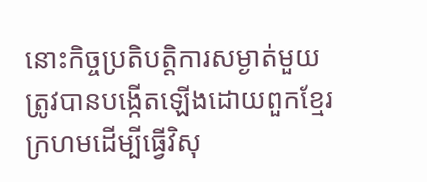នោះកិច្ចប្រតិបត្តិការសម្ងាត់មួយត្រូវបានបង្កើតឡើងដោយពួកខ្មែរក្រហមដើម្បីធ្វើវិសុ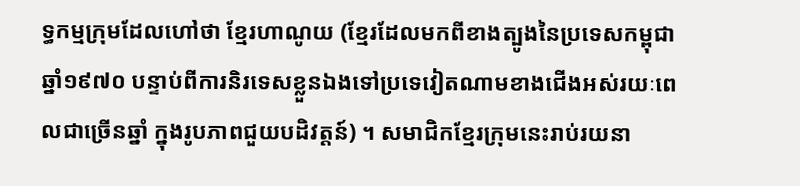ទ្ធកម្មក្រុមដែលហៅថា ខ្មែរហាណូយ (ខ្មែរដែលមកពីខាងត្បូងនៃប្រទេសកម្ពុជា ឆ្នាំ១៩៧០ បន្ទាប់ពីការនិរទេសខ្លួនឯងទៅប្រទេវៀតណាមខាងជើងអស់រយៈពេលជាច្រើនឆ្នាំ ក្នុងរូបភាពជួយបដិវត្តន៍) ។ សមាជិកខ្មែរក្រុមនេះរាប់រយនា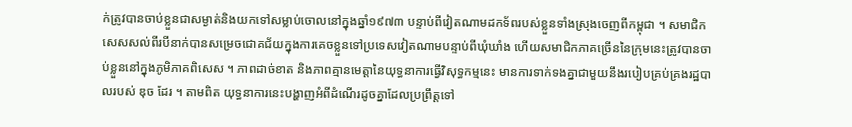ក់ត្រូវបានចាប់ខ្លួនជាសម្ងាត់និងយកទៅសម្លាប់ចោលនៅក្នុងឆ្នាំ១៩៧៣ បន្ទាប់ពីវៀតណាមដកទ័ពរបស់ខ្លួនទាំងស្រុងចេញពីកម្ពុជា ។ សមាជិក សេសសល់ពីរបីនាក់បានសម្រេចជោគជ័យក្នុងការគេចខ្លួនទៅប្រទេសវៀតណាមបន្ទាប់ពីឃុំឃាំង ហើយសមាជិកភាគច្រើននៃក្រុមនេះត្រូវបានចាប់ខ្លួននៅក្នុងភូមិភាគពិសេស ។ ភាពដាច់ខាត និងភាពគ្មានមេត្តានៃយុទ្ធនាការធ្វើវិសុទ្ធកម្មនេះ មានការទាក់ទងគ្នាជាមួយនឹងរបៀបគ្រប់គ្រងរដ្ឋបាលរបស់ ឌុច ដែរ ។ តាមពិត យុទ្ធនាការនេះបង្ហាញអំពីដំណើរដូចគ្នាដែលប្រព្រឹត្តទៅ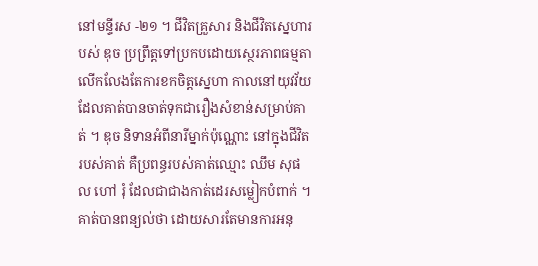នៅមន្ទីរស -២១ ។ ជីវិតគ្រួសារ និងជីវិតស្នេហារបស់ ឌុច ប្រព្រឹត្តទៅប្រកបដោយស្ថេរភាពធម្មតា លើកលែងតែការខកចិត្តស្នេហា កាលនៅយុវវ័យដែលគាត់បានចាត់ទុកជារឿងសំខាន់សម្រាប់គាត់ ។ ឌុច និទានអំពីនារីម្នាក់ប៉ុណ្ណោះ នៅក្នុងជីវិតរបស់គាត់ គឺប្រពន្ធរបស់គាត់ឈ្មោះ ឈឹម សុផល ហៅ រុំ ដែលជាជាងកាត់ដេរសម្លៀកបំពាក់ ។ គាត់បានពន្យល់ថា ដោយសារតែមានការអនុ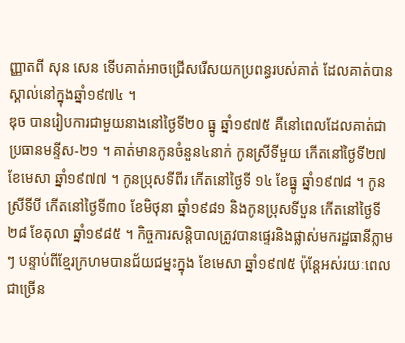ញ្ញាតពី សុន សេន ទើបគាត់អាចជ្រើសរើសយកប្រពន្ធរបស់គាត់ ដែលគាត់បានស្គាល់នៅក្នុងឆ្នាំ១៩៧៤ ។
ឌុច បានរៀបការជាមួយនាងនៅថ្ងៃទី២០ ធ្នូ ឆ្នាំ១៩៧៥ គឺនៅពេលដែលគាត់ជាប្រធានមន្ទីស-២១ ។ គាត់មានកូនចំនួន៤នាក់ កូនស្រីទីមួយ កើតនៅថ្ងៃទី២៧ ខែមេសា ឆ្នាំ១៩៧៧ ។ កូនប្រុសទីពីរ កើតនៅថ្ងៃទី ១៤ ខែធ្នូ ឆ្នាំ១៩៧៨ ។ កូនស្រីទីបី កើតនៅថ្ងៃទី៣០ ខែមិថុនា ឆ្នាំ១៩៨១ និងកូនប្រុសទីបួន កើតនៅថ្ងៃទី ២៨ ខែតុលា ឆ្នាំ១៩៨៥ ។ កិច្ចការសន្តិបាលត្រូវបានផ្ទេរនិងផ្លាស់មករដ្ឋធានីភ្លាមៗ បន្ទាប់ពីខ្មែរក្រហមបានជ័យជម្នះក្នុង ខែមេសា ឆ្នាំ១៩៧៥ ប៉ុន្តែអស់រយៈពេលជាច្រើន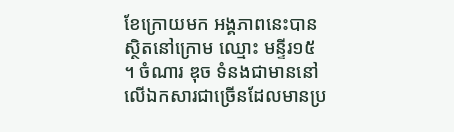ខែក្រោយមក អង្គភាពនេះបានស្ថិតនៅក្រោម ឈ្មោះ មន្ទីរ១៥ ។ ចំណារ ឌុច ទំនងជាមាននៅលើឯកសារជាច្រើនដែលមានប្រ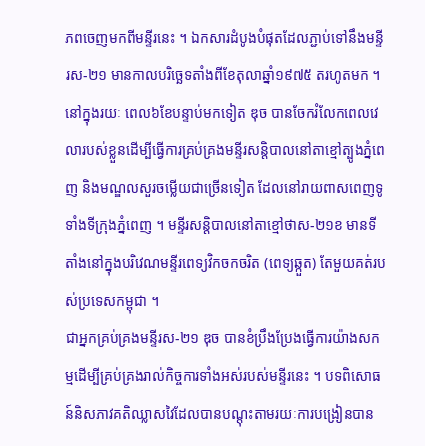ភពចេញមកពីមន្ទីរនេះ ។ ឯកសារដំបូងបំផុតដែលភ្ជាប់ទៅនឹងមន្ទីរស-២១ មានកាលបរិច្ឆេទតាំងពីខែតុលាឆ្នាំ១៩៧៥ តរហូតមក ។ នៅក្នុងរយៈ ពេល៦ខែបន្ទាប់មកទៀត ឌុច បានចែករំលែកពេលវេលារបស់ខ្លួនដើម្បីធ្វើការគ្រប់គ្រងមន្ទីរសន្តិបាលនៅតាខ្មៅត្បូងភ្នំពេញ និងមណ្ឌលសួរចម្លើយជាច្រើនទៀត ដែលនៅរាយពាសពេញទូទាំងទីក្រុងភ្នំពេញ ។ មន្ទីរសន្តិបាលនៅតាខ្មៅថាស-២១ខ មានទីតាំងនៅក្នុងបរិវេណមន្ទីរពេទ្យវិកចកចរិត (ពេទ្យឆ្កួត) តែមួយគត់របស់ប្រទេសកម្ពុជា ។
ជាអ្នកគ្រប់គ្រងមន្ទីរស-២១ ឌុច បានខំប្រឹងប្រែងធ្វើការយ៉ាងសកម្មដើម្បីគ្រប់គ្រងរាល់កិច្ចការទាំងអស់របស់មន្ទីរនេះ ។ បទពិសោធន៍និសភាវគតិឈ្លាសវៃដែលបានបណ្តុះតាមរយៈការបង្រៀនបាន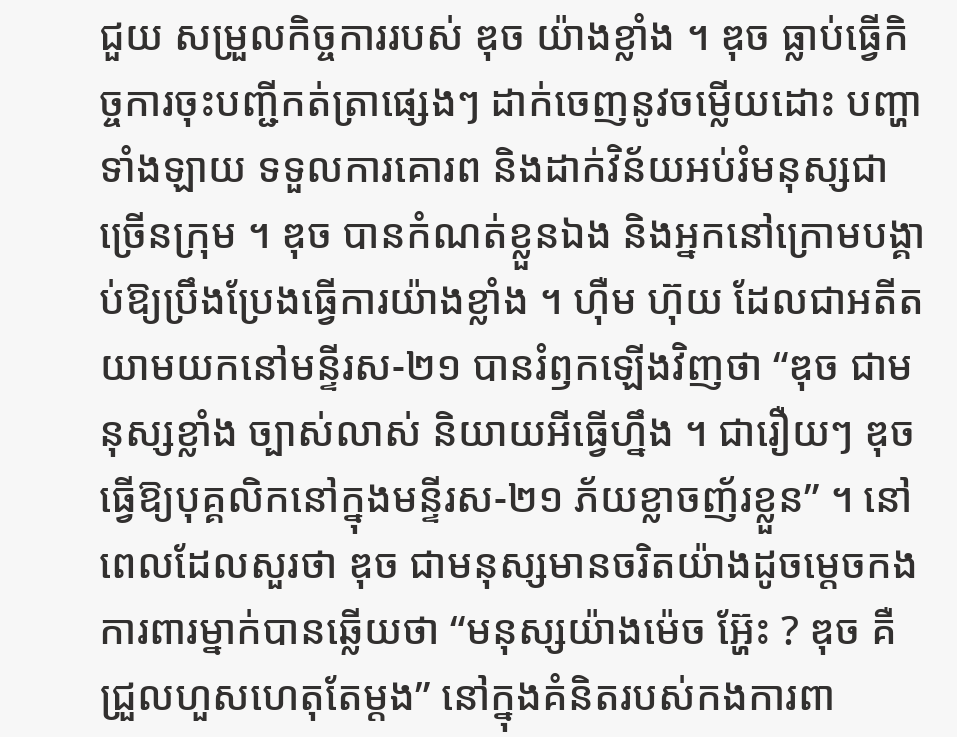ជួយ សម្រួលកិច្ចការរបស់ ឌុច យ៉ាងខ្លាំង ។ ឌុច ធ្លាប់ធ្វើកិច្ចការចុះបញ្ជីកត់ត្រាផ្សេងៗ ដាក់ចេញនូវចម្លើយដោះ បញ្ហាទាំងឡាយ ទទួលការគោរព និងដាក់វិន័យអប់រំមនុស្សជាច្រើនក្រុម ។ ឌុច បានកំណត់ខ្លួនឯង និងអ្នកនៅក្រោមបង្គាប់ឱ្យប្រឹងប្រែងធ្វើការយ៉ាងខ្លាំង ។ ហ៊ឺម ហ៊ុយ ដែលជាអតីតយាមយកនៅមន្ទីរស-២១ បានរំឭកឡើងវិញថា “ឌុច ជាមនុស្សខ្លាំង ច្បាស់លាស់ និយាយអីធ្វើហ្នឹង ។ ជារឿយៗ ឌុច ធ្វើឱ្យបុគ្គលិកនៅក្នុងមន្ទីរស-២១ ភ័យខ្លាចញ័រខ្លួន” ។ នៅពេលដែលសួរថា ឌុច ជាមនុស្សមានចរិតយ៉ាងដូចម្តេចកងការពារម្នាក់បានឆ្លើយថា “មនុស្សយ៉ាងម៉េច អ្ហ៊ែះ ? ឌុច គឺជ្រួលហួសហេតុតែម្តង” នៅក្នុងគំនិតរបស់កងការពា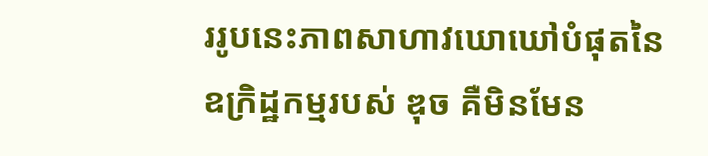ររូបនេះភាពសាហាវឃោឃៅបំផុតនៃឧក្រិដ្ឋកម្មរបស់ ឌុច គឺមិនមែន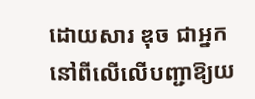ដោយសារ ឌុច ជាអ្នកនៅពីលើលើបញ្ជាឱ្យយ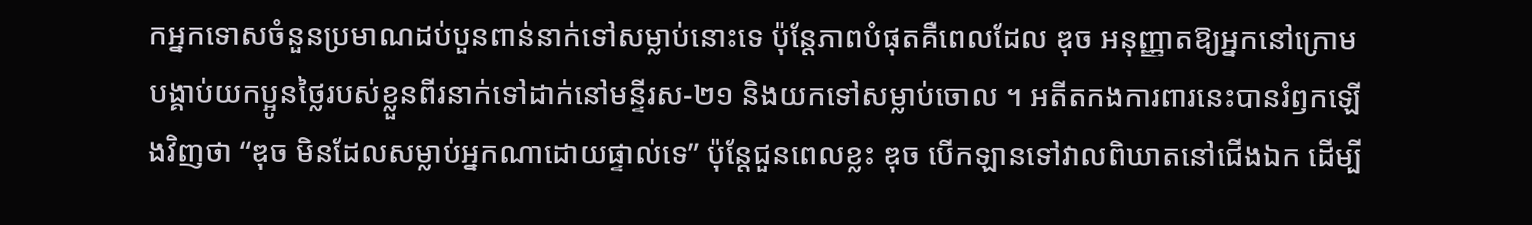កអ្នកទោសចំនួនប្រមាណដប់បួនពាន់នាក់ទៅសម្លាប់នោះទេ ប៉ុន្តែភាពបំផុតគឺពេលដែល ឌុច អនុញ្ញាតឱ្យអ្នកនៅក្រោមបង្គាប់យកប្អូនថ្លៃរបស់ខ្លួនពីរនាក់ទៅដាក់នៅមន្ទីរស-២១ និងយកទៅសម្លាប់ចោល ។ អតីតកងការពារនេះបានរំឭកឡើងវិញថា “ឌុច មិនដែលសម្លាប់អ្នកណាដោយផ្ទាល់ទេ” ប៉ុន្តែជួនពេលខ្លះ ឌុច បើកឡានទៅវាលពិឃាតនៅជើងឯក ដើម្បី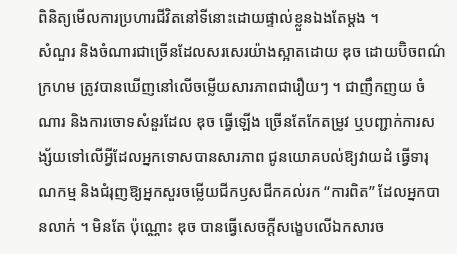ពិនិត្យមើលការប្រហារជីវិតនៅទីនោះដោយផ្ទាល់ខ្លួនឯងតែម្តង ។
សំណួរ និងចំណារជាច្រើនដែលសរសេរយ៉ាងស្អាតដោយ ឌុច ដោយប៊ិចពណ៌ក្រហម ត្រូវបានឃើញនៅលើចម្លើយសារភាពជារឿយៗ ។ ជាញឹកញយ ចំណារ និងការចោទសំនួរដែល ឌុច ធ្វើឡើង ច្រើនតែកែតម្រូវ ឬបញ្ជាក់ការសង្ស័យទៅលើអ្វីដែលអ្នកទោសបានសារភាព ជូនយោគបល់ឱ្យវាយដំ ធ្វើទារុណកម្ម និងជំរុញឱ្យអ្នកសួរចម្លើយជីកឫសជីកគល់រក “ការពិត” ដែលអ្នកបានលាក់ ។ មិនតែ ប៉ុណ្ណោះ ឌុច បានធ្វើសេចក្តីសង្ខេបលើឯកសារច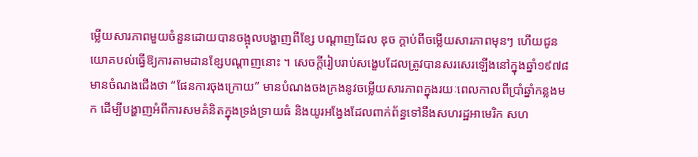ម្លើយសារភាពមួយចំនួនដោយបានចង្អុលបង្ហាញពីខ្សែ បណ្តាញដែល ឌុច ក្តាប់ពីចម្លើយសារភាពមុនៗ ហើយជូនយោគបល់ធ្វើឱ្យការតាមដានខ្សែបណ្តាញនោះ ។ សេចក្តីរៀបរាប់សង្ខេបដែលត្រូវបានសរសេរឡើងនៅក្នុងឆ្នាំ១៩៧៨ មានចំណងជើងថា “ផែនការចុងក្រោយ” មានបំណងចងក្រងនូវចម្លើយសារភាពក្នុងរយៈពេលកាលពីប្រាំឆ្នាំកន្លងមក ដើម្បីបង្ហាញអំពីការសមគំនិតក្នុងទ្រង់ទ្រាយធំ និងយូរអង្វែងដែលពាក់ព័ន្ធទៅនឹងសហរដ្ឋអាមេរិក សហ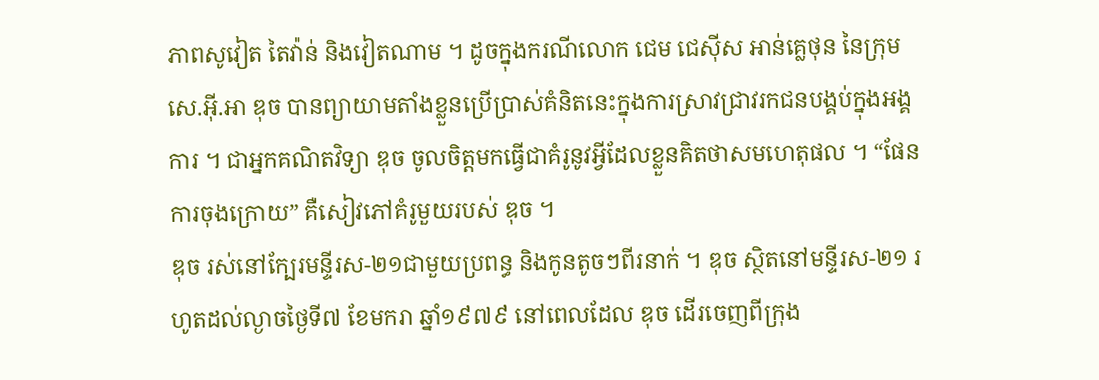ភាពសូវៀត តៃវ៉ាន់ និងវៀតណាម ។ ដូចក្នុងករណីលោក ជេម ជេស៊ីស អាន់គ្លេថុន នៃក្រុម សេ.អ៊ី.អា ឌុច បានព្យាយាមតាំងខ្លួនប្រើប្រាស់គំនិតនេះក្នុងការស្រាវជ្រាវរកជនបង្គប់ក្នុងអង្គការ ។ ជាអ្នកគណិតវិទ្យា ឌុច ចូលចិត្តមកធ្វើជាគំរូនូវអ្វីដែលខ្លួនគិតថាសមហេតុផល ។ “ផែនការចុងក្រោយ” គឺសៀវភៅគំរូមួយរបស់ ឌុច ។
ឌុច រស់នៅក្បែរមន្ទីរស-២១ជាមួយប្រពន្ធ និងកូនតូចៗពីរនាក់ ។ ឌុច ស្ថិតនៅមន្ទីរស-២១ រហូតដល់ល្ងាចថ្ងៃទី៧ ខែមករា ឆ្នាំ១៩៧៩ នៅពេលដែល ឌុច ដើរចេញពីក្រុង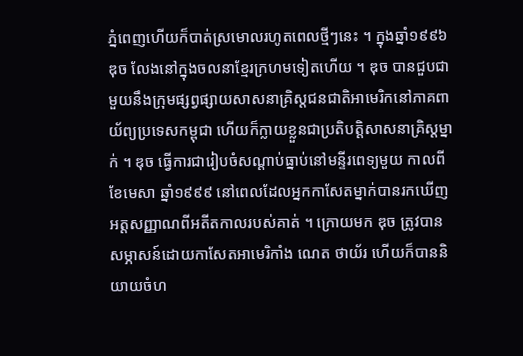ភ្នំពេញហើយក៏បាត់ស្រមោលរហូតពេលថ្មីៗនេះ ។ ក្នុងឆ្នាំ១៩៩៦ ឌុច លែងនៅក្នុងចលនាខ្មែរក្រហមទៀតហើយ ។ ឌុច បានជួបជាមួយនឹងក្រុមផ្សព្វផ្សាយសាសនាគ្រិស្តជនជាតិអាមេរិកនៅភាគពាយ័ព្យប្រទេសកម្ពុជា ហើយក៏ក្លាយខ្លួនជាប្រតិបត្តិសាសនាគ្រិស្តម្នាក់ ។ ឌុច ធ្វើការជារៀបចំសណ្តាប់ធ្នាប់នៅមន្ទីរពេទ្យមួយ កាលពីខែមេសា ឆ្នាំ១៩៩៩ នៅពេលដែលអ្នកកាសែតម្នាក់បានរកឃើញអត្តសញ្ញាណពីអតីតកាលរបស់គាត់ ។ ក្រោយមក ឌុច ត្រូវបានសម្ភាសន៍ដោយកាសែតអាមេរិកាំង ណេត ថាយ័រ ហើយក៏បាននិយាយចំហ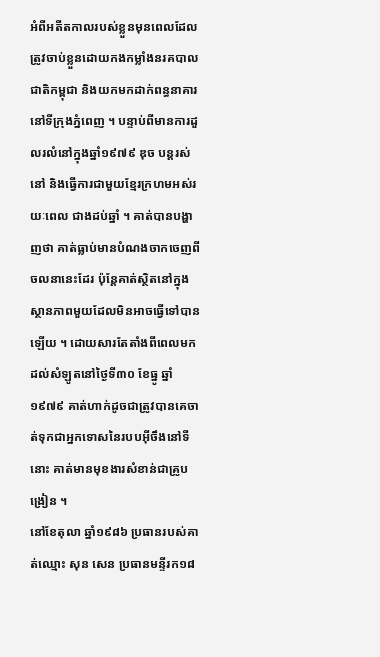អំពីអតីតកាលរបស់ខ្លួនមុនពេលដែលត្រូវចាប់ខ្លួនដោយកងកម្លាំងនរគបាលជាតិកម្ពុជា និងយកមកដាក់ពន្ធនាគារនៅទីក្រុងភ្នំពេញ ។ បន្ទាប់ពីមានការដួលរលំនៅក្នុងឆ្នាំ១៩៧៩ ឌុច បន្តរស់នៅ និងធ្វើការជាមួយខ្មែរក្រហមអស់រយៈពេល ជាងដប់ឆ្នាំ ។ គាត់បានបង្ហាញថា គាត់ធ្លាប់មានបំណងចាកចេញពីចលនានេះដែរ ប៉ុន្តែគាត់ស្ថិតនៅក្នុងស្ថានភាពមួយដែលមិនអាចធ្វើទៅបានឡើយ ។ ដោយសារតែតាំងពីពេលមកដល់សំឡូតនៅថ្ងៃទី៣០ ខែធ្នូ ឆ្នាំ១៩៧៩ គាត់ហាក់ដូចជាត្រូវបានគេចាត់ទុកជាអ្នកទោសនៃរបបអ៊ីចឹងនៅទីនោះ គាត់មានមុខងារសំខាន់ជាគ្រូបង្រៀន ។
នៅខែតុលា ឆ្នាំ១៩៨៦ ប្រធានរបស់គាត់ឈ្មោះ សុន សេន ប្រធានមន្ទីរក១៨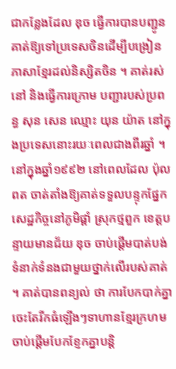ជាកន្លែងដែល ឌុច ធ្វើការបានបញ្ជូនគាត់ឱ្យទៅប្រទេសចិនដើម្បីបង្រៀនភាសាខ្មែរដល់និស្សិតចិន ។ គាត់រស់នៅ និងធ្វើការក្រោម បញ្ជារបស់ប្រពន្ធ សុន សេន ឈ្មោះ យុន យ៉ាត នៅក្នុងប្រទេសនោះរយៈពេលជាងពីរឆ្នាំ ។
នៅក្នុងឆ្នាំ១៩៩២ នៅពេលដែល ប៉ុល ពត ចាត់តាំងឱ្យគាត់ទទួលបន្ទុកផ្នែកសេដ្ឋកិច្ចនៅភូមិផ្គាំ ស្រុកថ្មពួក ខេត្តបន្ទាយមានជ័យ ឌុច ចាប់ផ្តើមបាត់បង់ទំនាក់ទំនងជាមួយថ្នាក់លើរបស់គាត់ ។ គាត់បានពន្យល់ ថា ការបែកបាក់គ្នាចេះតែរីកធំឡើងៗទាហានខ្មែរក្រហមចាប់ផ្តើមបែកខ្ញែកគ្នាបន្តិ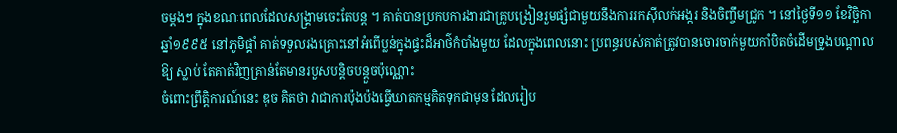ចម្តងៗ ក្នុងខណៈពេលដែលសង្គ្រាមចេះតែបន្ត ។ គាត់បានប្រកបការងារជាគ្រូបង្រៀនរួមផ្សំជាមួយនឹងការរកស៊ីលក់អង្ករ និងចិញ្ចឹមជ្រូក ។ នៅថ្ងៃទី១១ ខែវិច្ឆិកា ឆ្នាំ១៩៩៥ នៅភូមិផ្គាំ គាត់ទទួលរងគ្រោះនៅអំពើប្លន់ក្នុងផ្ទះដ៏អាថ៌កំបាំងមួយ ដែលក្នុងពេលនោះ ប្រពន្ធរបស់គាត់ត្រូវបានចោរចាក់មួយកាំបិតចំដើមទ្រូងបណ្តាលឱ្យ ស្លាប់ តែគាត់វិញគ្រាន់តែមានរបួសបន្តិចបន្តួចប៉ុណ្ណោះ
ចំពោះព្រឹត្តិការណ៍នេះ ឌុច គិតថា វាជាការប៉ុងប៉ងធ្វើឃាតកម្មគិតទុកជាមុន ដែលរៀប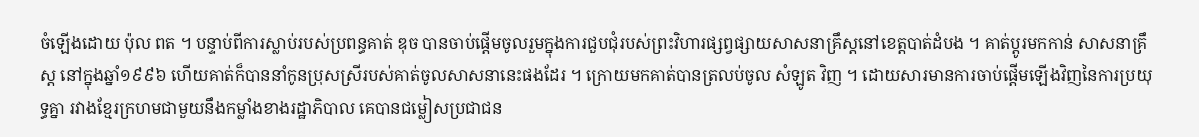ចំឡើងដោយ ប៉ុល ពត ។ បន្ទាប់ពីការស្លាប់របស់ប្រពន្ធគាត់ ឌុច បានចាប់ផ្តើមចូលរួមក្នុងការជួបជុំរបស់ព្រះវិហារផ្សព្វផ្សាយសាសនាគ្រឹស្តនៅខេត្តបាត់ដំបង ។ គាត់ប្តូរមកកាន់ សាសនាគ្រឹស្ត នៅក្នុងឆ្នាំ១៩៩៦ ហើយគាត់ក៏បាននាំកូនប្រុសស្រីរបស់គាត់ចូលសាសនានេះផងដែរ ។ ក្រោយមកគាត់បានត្រលប់ចូល សំឡូត វិញ ។ ដោយសារមានការចាប់ផ្តើមឡើងវិញនៃការប្រយុទ្ធគ្នា រវាងខ្មែរក្រហមជាមួយនឹងកម្លាំងខាងរដ្ឋាភិបាល គេបានជម្លៀសប្រជាជន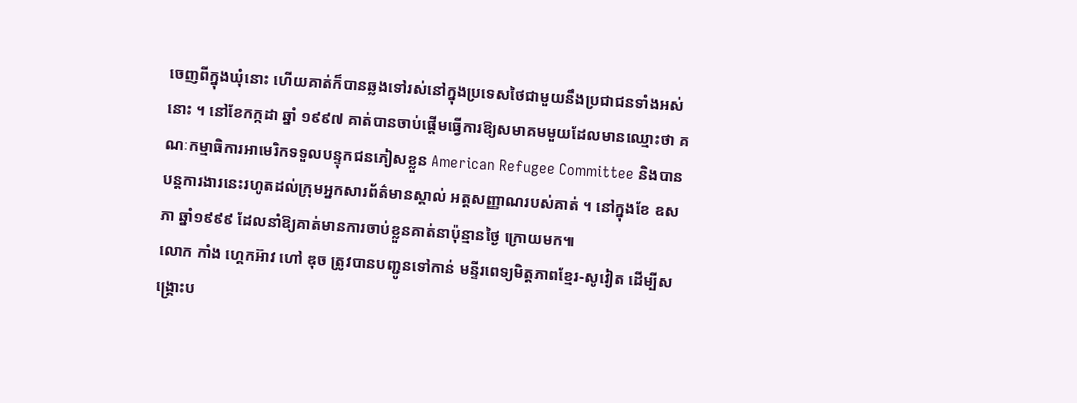ចេញពីក្នុងឃុំនោះ ហើយគាត់ក៏បានឆ្លងទៅរស់នៅក្នុងប្រទេសថៃជាមួយនឹងប្រជាជនទាំងអស់នោះ ។ នៅខែកក្កដា ឆ្នាំ ១៩៩៧ គាត់បានចាប់ផ្តើមធ្វើការឱ្យសមាគមមួយដែលមានឈ្មោះថា គណៈកម្មាធិការអាមេរិកទទួលបន្ទុកជនភៀសខ្លួន American Refugee Committee និងបានបន្តការងារនេះរហូតដល់ក្រុមអ្នកសារព័ត៌មានស្គាល់ អត្តសញ្ញាណរបស់គាត់ ។ នៅក្នុងខែ ឧសភា ឆ្នាំ១៩៩៩ ដែលនាំឱ្យគាត់មានការចាប់ខ្លួនគាត់នាប៉ុន្មានថ្ងៃ ក្រោយមក៕
លោក កាំង ហ្គេកអ៊ាវ ហៅ ឌុច ត្រូវបានបញ្ជូនទៅកាន់ មន្ទីរពេទ្យមិត្តភាពខ្មែរ-សូវៀត ដើម្បីសង្គ្រោះប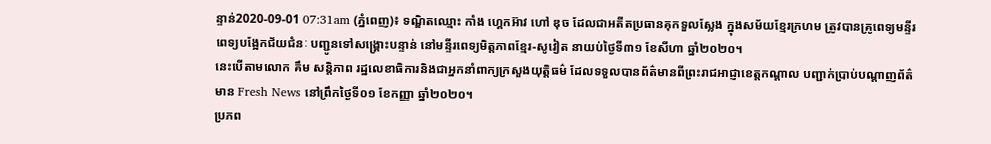ន្ទាន់2020-09-01 07:31am (ភ្នំពេញ)៖ ទណ្ឌិតឈ្មោះ កាំង ហ្គេកអ៊ាវ ហៅ ឌុច ដែលជាអតីតប្រធានគុកទួលស្លែង ក្នុងសម័យខ្មែរក្រហម ត្រូវបានគ្រូពេទ្យមន្ទីរពេទ្យបង្អែកជ័យជំនៈ បញ្ជូនទៅសង្គ្រោះបន្ទាន់ នៅមន្ទីរពេទ្យមិត្តភាពខ្មែរ-សូវៀត នាយប់ថ្ងៃទី៣១ ខែសីហា ឆ្នាំ២០២០។
នេះបើតាមលោក គឹម សន្តិភាព រដ្ឋលេខាធិការនិងជាអ្នកនាំពាក្យក្រសួងយុត្តិធម៌ ដែលទទួលបានព័ត៌មានពីព្រះរាជអាជ្ញាខេត្តកណ្តាល បញ្ជាក់ប្រាប់បណ្តាញព័ត៌មាន Fresh News នៅព្រឹកថ្ងៃទី០១ ខែកញ្ញា ឆ្នាំ២០២០។
ប្រភព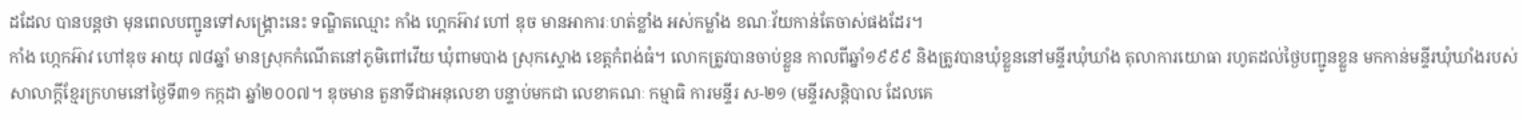ដដែល បានបន្តថា មុនពេលបញ្ជូនទៅសង្គ្រោះនេះ ទណ្ឌិតឈ្មោះ កាំង ហ្គេកអ៊ាវ ហៅ ឌុច មានអាការៈហត់ខ្លាំង អស់កម្លាំង ខណៈវ័យកាន់តែចាស់ផងដែរ។
កាំង ហ្កេកអ៊ាវ ហៅឌុច អាយុ ៧៨ឆ្នាំ មានស្រុកកំណើតនៅភូមិពៅវើយ ឃុំពាមបាង ស្រុកស្ទោង ខេត្តកំពង់ធំ។ លោកត្រូវបានចាប់ខ្លួន កាលពីឆ្នាំ១៩៩៩ និងត្រូវបានឃុំខ្លួននៅមន្ទីរឃុំឃាំង តុលាការយោធា រហូតដល់ថ្ងៃបញ្ជូនខ្លួន មកកាន់មន្ទីរឃុំឃាំងរបស់សាលាក្តីខ្មែរក្រហមនៅថ្ងៃទី៣១ កក្កដា ឆ្នាំ២០០៧។ ឌុចមាន តួនាទីជាអនុលេខា បន្ទាប់មកជា លេខាគណៈ កម្មាធិ ការមន្ទីរ ស-២១ (មន្ទីរសន្តិបាល ដែលគេ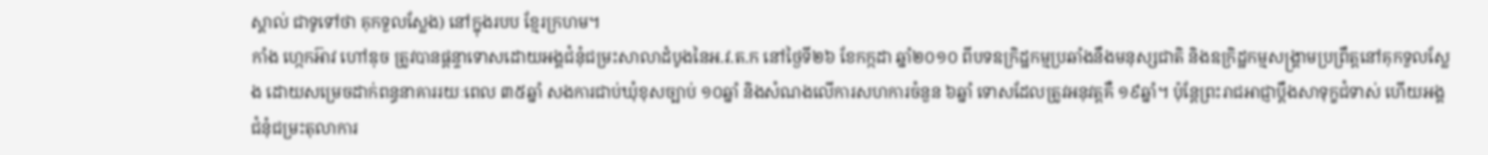ស្គាល់ ជាទូទៅថា គុកទួលស្លែង) នៅក្នុងរបប ខ្មែរក្រហម។
កាំង ហ្កេកអ៊ាវ ហៅឌុច ត្រូវបានផ្តន្ទាទោសដោយអង្គជំនុំជម្រះសាលាដំបូងនៃអ.វ.ត.ក នៅថ្ងៃទី២៦ ខែកក្កដា ឆ្នាំ២០១០ ពីបទឧក្រិដ្ឋកម្មប្រឆាំងនឹងមនុស្សជាតិ និងឧក្រិដ្ឋកម្មសង្គ្រាមប្រព្រឹត្តនៅគុកទួលស្លែង ដោយសម្រេចដាក់ពន្ធនាគាររយៈពេល ៣៥ឆ្នាំ សងការជាប់ឃុំខុសច្បាប់ ១០ឆ្នាំ និងសំណងលើការសហការចំនួន ៦ឆ្នាំ ទោសដែលត្រូវអនុវត្តគឺ ១៩ឆ្នាំ។ ប៉ុន្តែព្រះរាជអាជ្ញាប្តឹងសាទុក្ខជំទាស់ ហើយអង្គជំនុំជម្រះតុលាការ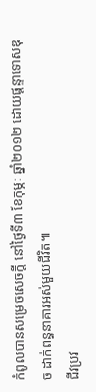កំពូលបានសម្រេចសេចក្តី នៅថ្ងៃទី៣ ខែកុម្ភៈ ឆ្នាំ២០១២ ដោយផ្តន្ទាទោសឌុច ដាក់ពន្ធនាគារអស់មួយជីវិត៕
ជីវប្រវ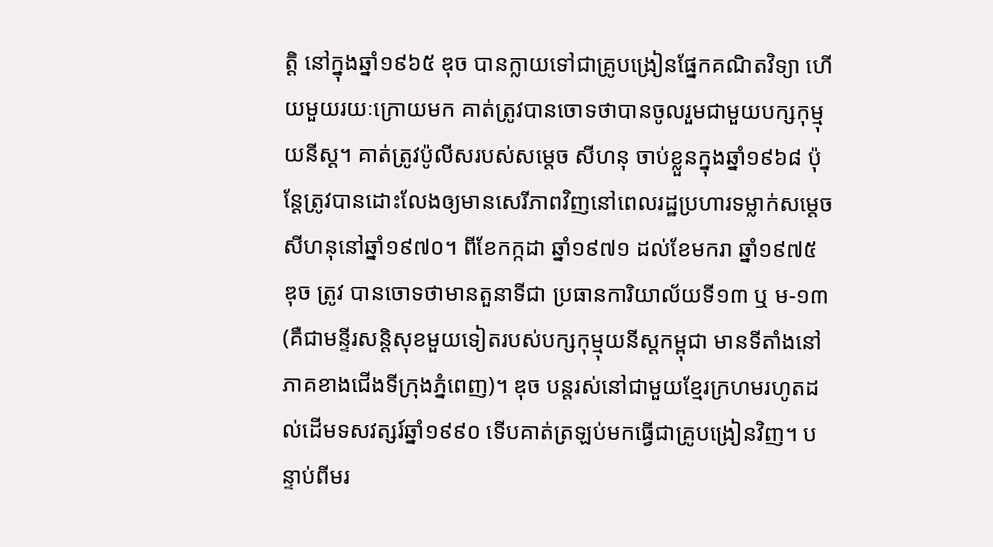ត្តិ នៅក្នុងឆ្នាំ១៩៦៥ ឌុច បានក្លាយទៅជាគ្រូបង្រៀនផ្នែកគណិតវិទ្យា ហើយមួយរយៈក្រោយមក គាត់ត្រូវបានចោទថាបានចូលរួមជាមួយបក្សកុម្មុយនីស្ត។ គាត់ត្រូវប៉ូលីសរបស់សម្តេច សីហនុ ចាប់ខ្លួនក្នុងឆ្នាំ១៩៦៨ ប៉ុន្តែត្រូវបានដោះលែងឲ្យមានសេរីភាពវិញនៅពេលរដ្ឋប្រហារទម្លាក់សម្តេចសីហនុនៅឆ្នាំ១៩៧០។ ពីខែកក្កដា ឆ្នាំ១៩៧១ ដល់ខែមករា ឆ្នាំ១៩៧៥ ឌុច ត្រូវ បានចោទថាមានតួនាទីជា ប្រធានការិយាល័យទី១៣ ឬ ម-១៣ (គឺជាមន្ទីរសន្តិសុខមួយទៀតរបស់បក្សកុម្មុយនីស្តកម្ពុជា មានទីតាំងនៅភាគខាងជើងទីក្រុងភ្នំពេញ)។ ឌុច បន្តរស់នៅជាមួយខ្មែរក្រហមរហូតដល់ដើមទសវត្សរ៍ឆ្នាំ១៩៩០ ទើបគាត់ត្រឡប់មកធ្វើជាគ្រូបង្រៀនវិញ។ បន្ទាប់ពីមរ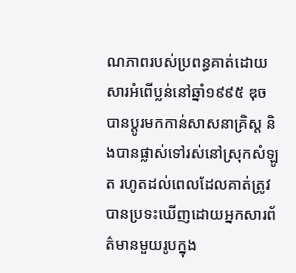ណភាពរបស់ប្រពន្ធគាត់ដោយសារអំពើប្លន់នៅឆ្នាំ១៩៩៥ ឌុច បានប្តូរមកកាន់សាសនាគ្រិស្ត និងបានផ្លាស់ទៅរស់នៅស្រុកសំឡូត រហូតដល់ពេលដែលគាត់ត្រូវបានប្រទះឃើញដោយអ្នកសារព័ត៌មានមួយរូបក្នុង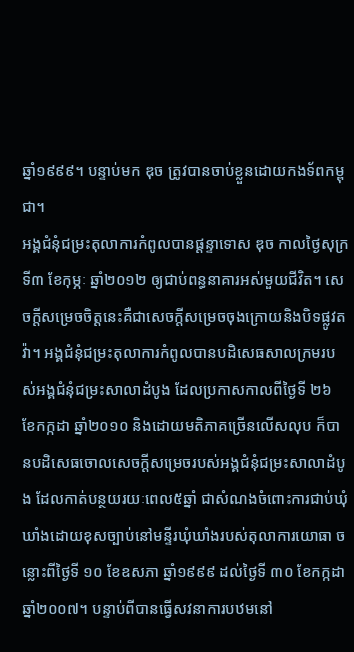ឆ្នាំ១៩៩៩។ បន្ទាប់មក ឌុច ត្រូវបានចាប់ខ្លួនដោយកងទ័ពកម្ពុជា។
អង្គជំនុំជម្រះតុលាការកំពូលបានផ្តន្ទាទោស ឌុច កាលថ្ងៃសុក្រ ទី៣ ខែកុម្ភៈ ឆ្នាំ២០១២ ឲ្យជាប់ពន្ធនាគារអស់មួយជីវិត។ សេចក្តីសម្រេចចិត្តនេះគឺជាសេចក្តីសម្រេចចុងក្រោយនិងបិទផ្លូវតវ៉ា។ អង្គជំនុំជម្រះតុលាការកំពូលបានបដិសេធសាលក្រមរបស់អង្គជំនុំជម្រះសាលាដំបូង ដែលប្រកាសកាលពីថ្ងៃទី ២៦ ខែកក្កដា ឆ្នាំ២០១០ និងដោយមតិភាគច្រើនលើសលុប ក៏បានបដិសេធចោលសេចក្តីសម្រេចរបស់អង្គជំនុំជម្រះសាលាដំបូង ដែលកាត់បន្ថយរយៈពេល៥ឆ្នាំ ជាសំណងចំពោះការជាប់ឃុំឃាំងដោយខុសច្បាប់នៅមន្ទីរឃុំឃាំងរបស់តុលាការយោធា ចន្លោះពីថ្ងៃទី ១០ ខែឧសភា ឆ្នាំ១៩៩៩ ដល់ថ្ងៃទី ៣០ ខែកក្កដា ឆ្នាំ២០០៧។ បន្ទាប់ពីបានធ្វើសវនាការបឋមនៅ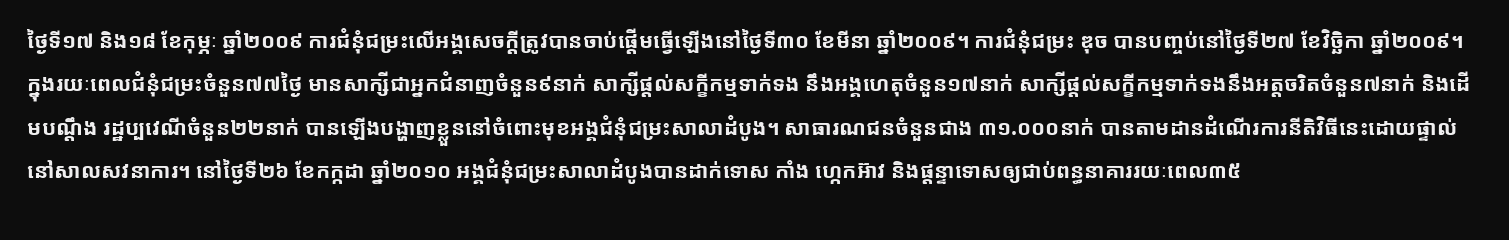ថ្ងៃទី១៧ និង១៨ ខែកុម្ភៈ ឆ្នាំ២០០៩ ការជំនុំជម្រះលើអង្គសេចក្តីត្រូវបានចាប់ផ្តើមធ្វើឡើងនៅថ្ងៃទី៣០ ខែមីនា ឆ្នាំ២០០៩។ ការជំនុំជម្រះ ឌុច បានបញ្ចប់នៅថ្ងៃទី២៧ ខែវិច្ឆិកា ឆ្នាំ២០០៩។ ក្នុងរយៈពេលជំនុំជម្រះចំនួន៧៧ថ្ងៃ មានសាក្សីជាអ្នកជំនាញចំនួន៩នាក់ សាក្សីផ្តល់សក្ខីកម្មទាក់ទង នឹងអង្គហេតុចំនួន១៧នាក់ សាក្សីផ្តល់សក្ខីកម្មទាក់ទងនឹងអត្តចរិតចំនួន៧នាក់ និងដើមបណ្តឹង រដ្ឋប្បវេណីចំនួន២២នាក់ បានឡើងបង្ហាញខ្លួននៅចំពោះមុខអង្គជំនុំជម្រះសាលាដំបូង។ សាធារណជនចំនួនជាង ៣១.០០០នាក់ បានតាមដានដំណើរការនីតិវិធីនេះដោយផ្ទាល់នៅសាលសវនាការ។ នៅថ្ងៃទី២៦ ខែកក្កដា ឆ្នាំ២០១០ អង្គជំនុំជម្រះសាលាដំបូងបានដាក់ទោស កាំង ហ្កេកអ៊ាវ និងផ្តន្ទាទោសឲ្យជាប់ពន្ធនាគាររយៈពេល៣៥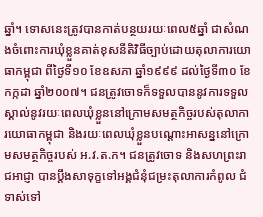ឆ្នាំ។ ទោសនេះត្រូវបានកាត់បន្ថយរយៈពេល៥ឆ្នាំ ជាសំណងចំពោះការឃុំខ្លួនគាត់ខុសនីតិវិធីច្បាប់ដោយតុលាការយោធាកម្ពុជា ពីថ្ងៃទី១០ ខែឧសភា ឆ្នាំ១៩៩៩ ដល់ថ្ងៃទី៣០ ខែកក្កដា ឆ្នាំ២០០៧។ ជនត្រូវចោទក៏ទទួលបាននូវការទទួលស្គាល់នូវរយៈពេលឃុំខ្លួននៅក្រោមសមត្ថកិច្ចរបស់តុលាការយោធាកម្ពុជា និងរយៈពេលឃុំខ្លួនបណ្តោះអាសន្ននៅក្រោមសមត្ថកិច្ចរបស់ អ.វ.ត.ក។ ជនត្រូវចោទ និងសហព្រះរាជអាជ្ញា បានប្តឹងសាទុក្ខទៅអង្គជំនុំជម្រះតុលាការកំពូល ជំទាស់ទៅ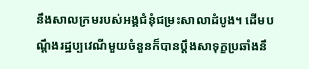នឹងសាលក្រមរបស់អង្គជំនុំជម្រះសាលាដំបូង។ ដើមបណ្តឹងរដ្ឋប្បវេណីមួយចំនួនក៏បានប្តឹងសាទុក្ខប្រឆាំងនឹ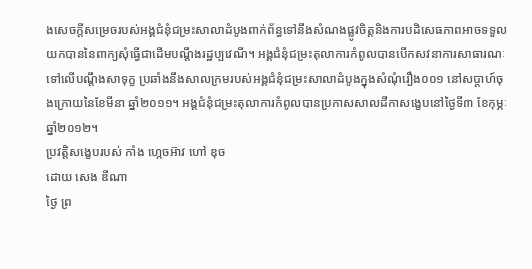ងសេចក្តីសម្រេចរបស់អង្គជំនុំជម្រះសាលាដំបូងពាក់ព័ន្ធទៅនឹងសំណងផ្លូវចិត្តនិងការបដិសេធភាពអាចទទួលយកបាននៃពាក្យសុំធ្វើជាដើមបណ្តឹងរដ្ឋប្បវេណី។ អង្គជំនុំជម្រះតុលាការកំពូលបានបើកសវនាការសាធារណៈទៅលើបណ្តឹងសាទុក្ខ ប្រឆាំងនឹងសាលក្រមរបស់អង្គជំនុំជម្រះសាលាដំបូងក្នុងសំណុំរឿង០០១ នៅសប្តាហ៍ចុងក្រោយនៃខែមីនា ឆ្នាំ២០១១។ អង្គជំនុំជម្រះតុលាការកំពូលបានប្រកាសសាលដីកាសង្ខេបនៅថ្ងៃទី៣ ខែកុម្ភៈ ឆ្នាំ២០១២។
ប្រវត្តិសង្ខេបរបស់ កាំង ហ្កេចអ៊ាវ ហៅ ឌុច
ដោយ សេង ឌីណា
ថ្ងៃ ព្រ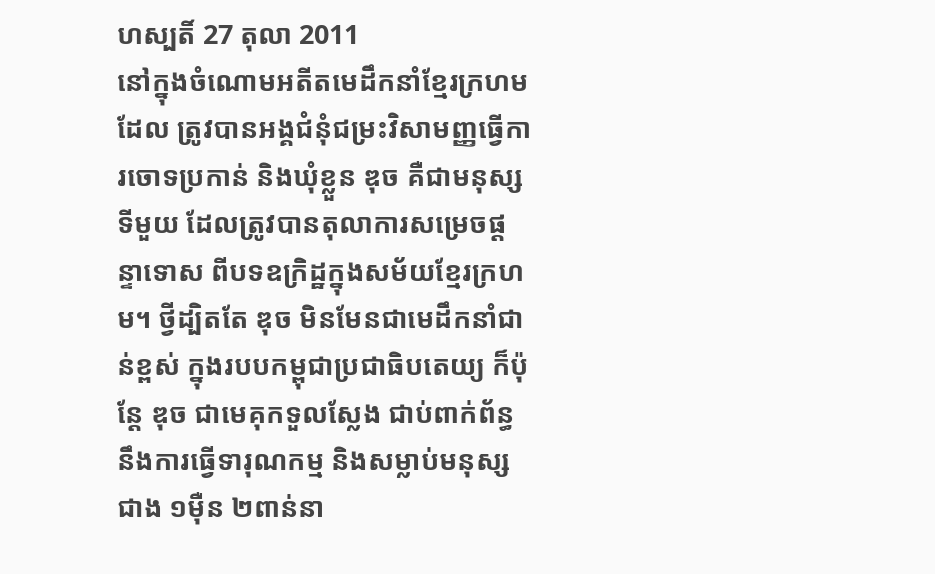ហស្បតិ៍ 27 តុលា 2011
នៅក្នុងចំណោមអតីតមេដឹកនាំខ្មែរក្រហម ដែល ត្រូវបានអង្គជំនុំជម្រះវិសាមញ្ញធ្វើការចោទប្រកាន់ និងឃុំខ្លួន ឌុច គឺជាមនុស្សទីមួយ ដែលត្រូវបានតុលាការសម្រេចផ្តន្ទាទោស ពីបទឧក្រិដ្ឋក្នុងសម័យខ្មែរក្រហម។ ថ្វីដ្បិតតែ ឌុច មិនមែនជាមេដឹកនាំជាន់ខ្ពស់ ក្នុងរបបកម្ពុជាប្រជាធិបតេយ្យ ក៏ប៉ុន្តែ ឌុច ជាមេគុកទួលស្លែង ជាប់ពាក់ព័ន្ធនឹងការធ្វើទារុណកម្ម និងសម្លាប់មនុស្សជាង ១ម៉ឺន ២ពាន់នា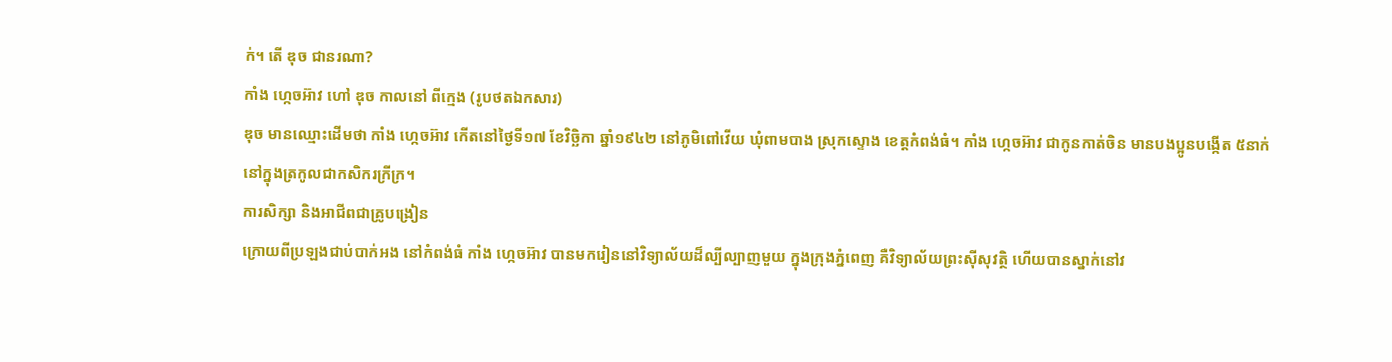ក់។ តើ ឌុច ជានរណា?
កាំង ហ្កេចអ៊ាវ ហៅ ឌុច កាលនៅ ពីក្មេង (រូបថតឯកសារ)
ឌុច មានឈ្មោះដើមថា កាំង ហ្កេចអ៊ាវ កើតនៅថ្ងៃទី១៧ ខែវិច្ឆិកា ឆ្នាំ១៩៤២ នៅភូមិពៅវើយ ឃុំពាមបាង ស្រុកស្ទោង ខេត្តកំពង់ធំ។ កាំង ហ្កេចអ៊ាវ ជាកូនកាត់ចិន មានបងប្អូនបង្កើត ៥នាក់ នៅក្នុងត្រកូលជាកសិករក្រីក្រ។
ការសិក្សា និងអាជីពជាគ្រូបង្រៀន
ក្រោយពីប្រឡងជាប់បាក់អង នៅកំពង់ធំ កាំង ហ្កេចអ៊ាវ បានមករៀននៅវិទ្យាល័យដ៏ល្បីល្បាញមួយ ក្នុងក្រុងភ្នំពេញ គឺវិទ្យាល័យព្រះស៊ីសុវត្ថិ ហើយបានស្នាក់នៅវ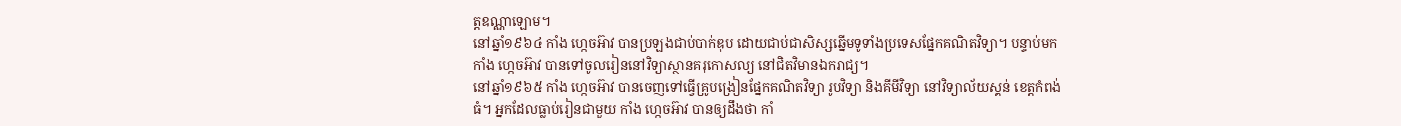ត្តឧណ្ណាឡោម។
នៅឆ្នាំ១៩៦៤ កាំង ហ្កេចអ៊ាវ បានប្រឡងជាប់បាក់ឌុប ដោយជាប់ជាសិស្សឆ្នើមទូទាំងប្រទេសផ្នែកគណិតវិទ្យា។ បន្ទាប់មក កាំង ហ្កេចអ៊ាវ បានទៅចូលរៀននៅវិទ្យាស្ថានគរុកោសល្យ នៅជិតវិមានឯករាជ្យ។
នៅឆ្នាំ១៩៦៥ កាំង ហ្កេចអ៊ាវ បានចេញទៅធ្វើគ្រូបង្រៀនផ្នែកគណិតវិទ្យា រូបវិទ្យា និងគីមីវិទ្យា នៅវិទ្យាល័យស្គន់ ខេត្តកំពង់ធំ។ អ្នកដែលធ្លាប់រៀនជាមួយ កាំង ហ្កេចអ៊ាវ បានឲ្យដឹងថា កាំ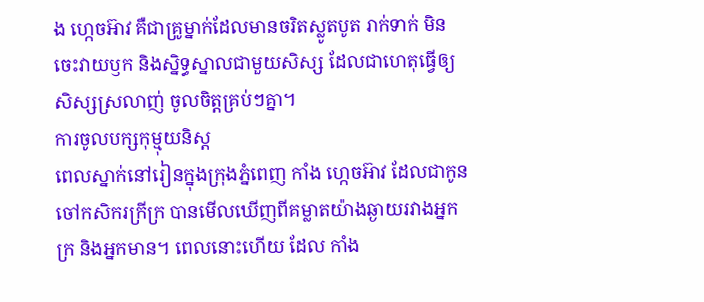ង ហ្កេចអ៊ាវ គឺជាគ្រូម្នាក់ដែលមានចរិតស្លូតបូត រាក់ទាក់ មិនចេះវាយឫក និងស្និទ្ធស្នាលជាមួយសិស្ស ដែលជាហេតុធ្វើឲ្យសិស្សស្រលាញ់ ចូលចិត្តគ្រប់ៗគ្នា។
ការចូលបក្សកុម្មុយនិស្ត
ពេលស្នាក់នៅរៀនក្នុងក្រុងភ្នំពេញ កាំង ហ្កេចអ៊ាវ ដែលជាកូនចៅកសិករក្រីក្រ បានមើលឃើញពីគម្លាតយ៉ាងឆ្ងាយរវាងអ្នកក្រ និងអ្នកមាន។ ពេលនោះហើយ ដែល កាំង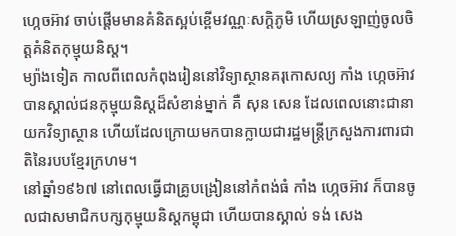ហ្កេចអ៊ាវ ចាប់ផ្តើមមានគំនិតស្អប់ខ្ពើមវណ្ណៈសក្តិភូមិ ហើយស្រឡាញ់ចូលចិត្តគំនិតកុម្មុយនិស្ត។
ម្យ៉ាងទៀត កាលពីពេលកំពុងរៀននៅវិទ្យាស្ថានគរុកោសល្យ កាំង ហ្កេចអ៊ាវ បានស្គាល់ជនកុម្មុយនិស្តដ៏សំខាន់ម្នាក់ គឺ សុន សេន ដែលពេលនោះជានាយកវិទ្យាស្ថាន ហើយដែលក្រោយមកបានក្លាយជារដ្ឋមន្រ្តីក្រសួងការពារជាតិនៃរបបខ្មែរក្រហម។
នៅឆ្នាំ១៩៦៧ នៅពេលធ្វើជាគ្រូបង្រៀននៅកំពង់ធំ កាំង ហ្កេចអ៊ាវ ក៏បានចូលជាសមាជិកបក្សកុម្មុយនិស្តកម្ពុជា ហើយបានស្គាល់ ទង់ សេង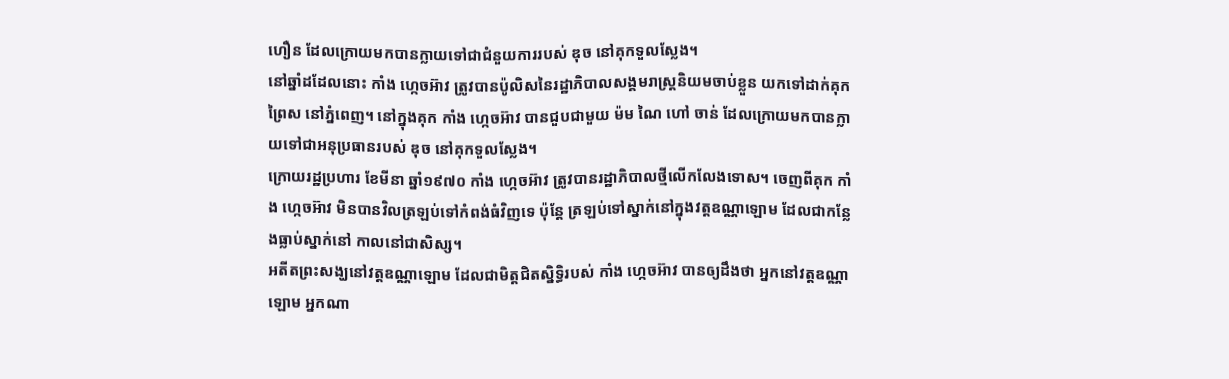ហឿន ដែលក្រោយមកបានក្លាយទៅជាជំនួយការរបស់ ឌុច នៅគុកទួលស្លែង។
នៅឆ្នាំដដែលនោះ កាំង ហ្កេចអ៊ាវ ត្រូវបានប៉ូលិសនៃរដ្ឋាភិបាលសង្គមរាស្រ្តនិយមចាប់ខ្លួន យកទៅដាក់គុកព្រៃស នៅភ្នំពេញ។ នៅក្នុងគុក កាំង ហ្កេចអ៊ាវ បានជួបជាមួយ ម៉ម ណៃ ហៅ ចាន់ ដែលក្រោយមកបានក្លាយទៅជាអនុប្រធានរបស់ ឌុច នៅគុកទួលស្លែង។
ក្រោយរដ្ឋប្រហារ ខែមីនា ឆ្នាំ១៩៧០ កាំង ហ្កេចអ៊ាវ ត្រូវបានរដ្ឋាភិបាលថ្មីលើកលែងទោស។ ចេញពីគុក កាំង ហ្កេចអ៊ាវ មិនបានវិលត្រឡប់ទៅកំពង់ធំវិញទេ ប៉ុន្តែ ត្រឡប់ទៅស្នាក់នៅក្នុងវត្តឧណ្ណាឡោម ដែលជាកន្លែងធ្លាប់ស្នាក់នៅ កាលនៅជាសិស្ស។
អតីតព្រះសង្ឃនៅវត្តឧណ្ណាឡោម ដែលជាមិត្តជិតស្និទ្ធិរបស់ កាំង ហ្កេចអ៊ាវ បានឲ្យដឹងថា អ្នកនៅវត្តឧណ្ណាឡោម អ្នកណា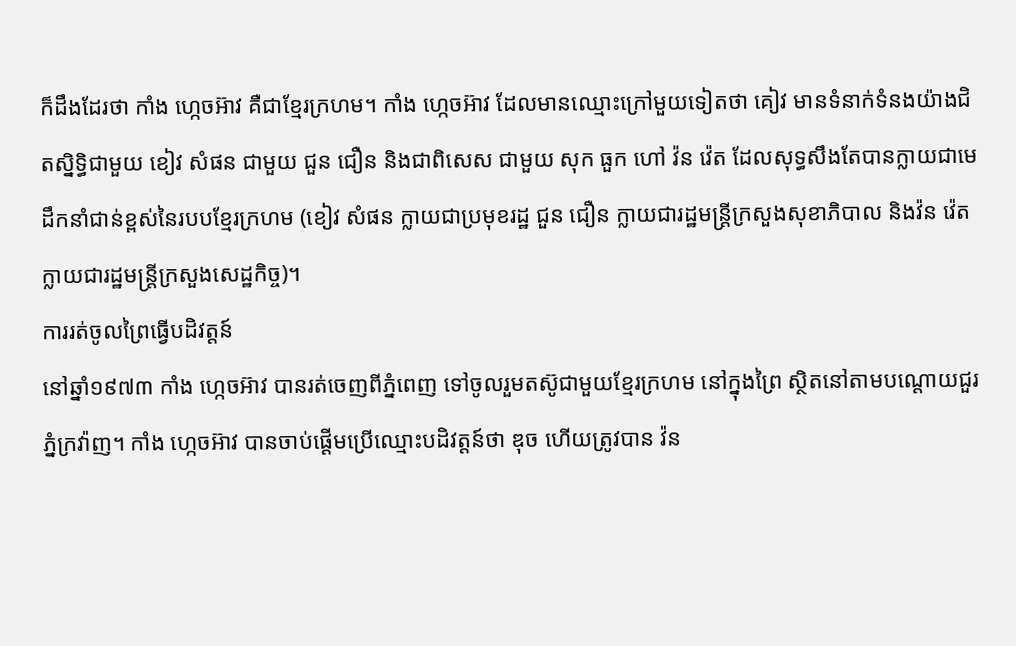ក៏ដឹងដែរថា កាំង ហ្កេចអ៊ាវ គឺជាខ្មែរក្រហម។ កាំង ហ្កេចអ៊ាវ ដែលមានឈ្មោះក្រៅមួយទៀតថា គៀវ មានទំនាក់ទំនងយ៉ាងជិតស្និទ្ធិជាមួយ ខៀវ សំផន ជាមួយ ជួន ជឿន និងជាពិសេស ជាមួយ សុក ធួក ហៅ វ៉ន វ៉េត ដែលសុទ្ធសឹងតែបានក្លាយជាមេដឹកនាំជាន់ខ្ពស់នៃរបបខ្មែរក្រហម (ខៀវ សំផន ក្លាយជាប្រមុខរដ្ឋ ជួន ជឿន ក្លាយជារដ្ឋមន្រ្តីក្រសួងសុខាភិបាល និងវ៉ន វ៉េត ក្លាយជារដ្ឋមន្រ្តីក្រសួងសេដ្ឋកិច្ច)។
ការរត់ចូលព្រៃធ្វើបដិវត្តន៍
នៅឆ្នាំ១៩៧៣ កាំង ហ្កេចអ៊ាវ បានរត់ចេញពីភ្នំពេញ ទៅចូលរួមតស៊ូជាមួយខ្មែរក្រហម នៅក្នុងព្រៃ ស្ថិតនៅតាមបណ្តោយជួរភ្នំក្រវ៉ាញ។ កាំង ហ្កេចអ៊ាវ បានចាប់ផ្តើមប្រើឈ្មោះបដិវត្តន៍ថា ឌុច ហើយត្រូវបាន វ៉ន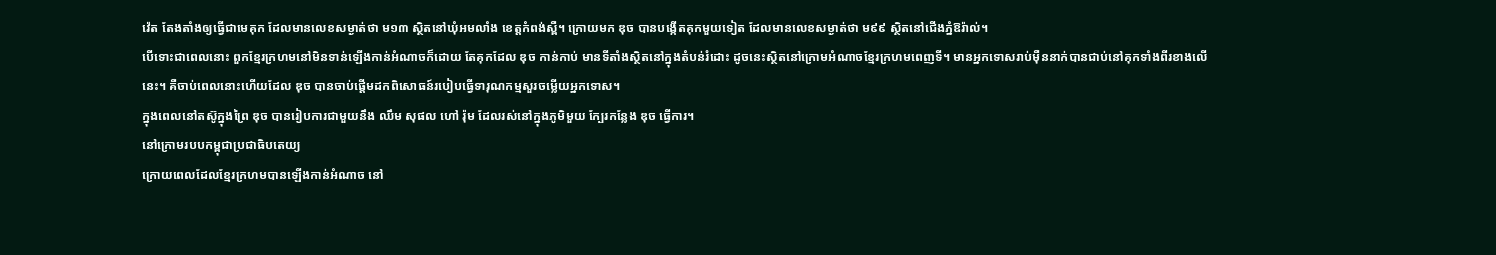វ៉េត តែងតាំងឲ្យធ្វើជាមេគុក ដែលមានលេខសម្ងាត់ថា ម១៣ ស្ថិតនៅឃុំអមលាំង ខេត្តកំពង់ស្ពឺ។ ក្រោយមក ឌុច បានបង្កើតគុកមួយទៀត ដែលមានលេខសម្ងាត់ថា ម៩៩ ស្ថិតនៅជើងភ្នំឱរ៉ាល់។
បើទោះជាពេលនោះ ពួកខ្មែរក្រហមនៅមិនទាន់ឡើងកាន់អំណាចក៏ដោយ តែគុកដែល ឌុច កាន់កាប់ មានទីតាំងស្ថិតនៅក្នុងតំបន់រំដោះ ដូចនេះស្ថិតនៅក្រោមអំណាចខ្មែរក្រហមពេញទី។ មានអ្នកទោសរាប់ម៉ឺននាក់បានជាប់នៅគុកទាំងពីរខាងលើនេះ។ គឺចាប់ពេលនោះហើយដែល ឌុច បានចាប់ផ្តើមដកពិសោធន៍របៀបធ្វើទារុណកម្មសួរចម្លើយអ្នកទោស។
ក្នុងពេលនៅតស៊ូក្នុងព្រៃ ឌុច បានរៀបការជាមួយនឹង ឈឹម សុផល ហៅ រ៉ុម ដែលរស់នៅក្នុងភូមិមួយ ក្បែរកន្លែង ឌុច ធ្វើការ។
នៅក្រោមរបបកម្ពុជាប្រជាធិបតេយ្យ
ក្រោយពេលដែលខ្មែរក្រហមបានឡើងកាន់អំណាច នៅ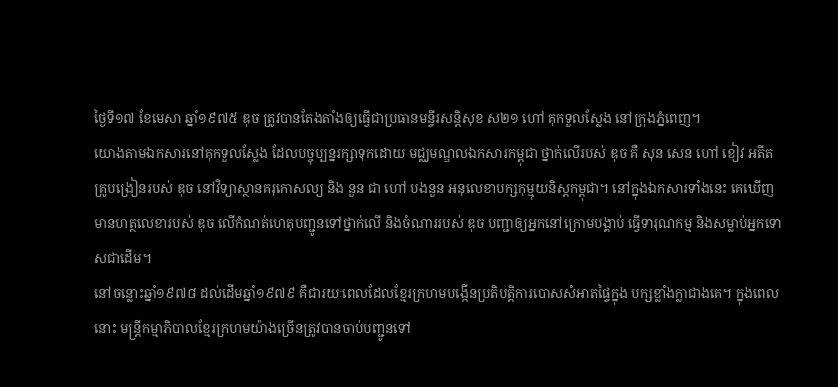ថ្ងៃទី១៧ ខែមេសា ឆ្នាំ១៩៧៥ ឌុច ត្រូវបានតែងតាំងឲ្យធ្វើជាប្រធានមន្ទីរសន្តិសុខ ស២១ ហៅ គុកទួលស្លែង នៅក្រុងភ្នំពេញ។
យោងតាមឯកសារនៅគុកទួលស្លែង ដែលបច្ចុប្បន្នរក្សាទុកដោយ មជ្ឈមណ្ឌលឯកសារកម្ពុជា ថ្នាក់លើរបស់ ឌុច គឺ សុន សេន ហៅ ខៀវ អតីតគ្រូបង្រៀនរបស់ ឌុច នៅវិទ្យាស្ថានគរុកោសល្យ និង នួន ជា ហៅ បងនួន អនុលេខាបក្សកុម្មុយនិស្តកម្ពុជា។ នៅក្នុងឯកសារទាំងនេះ គេឃើញមានហត្ថលេខារបស់ ឌុច លើកំណត់ហេតុបញ្ជូនទៅថ្នាក់លើ និងចំណាររបស់ ឌុច បញ្ជាឲ្យអ្នកនៅក្រោមបង្គាប់ ធ្វើទារុណកម្ម និងសម្លាប់អ្នកទោសជាដើម។
នៅចន្លោះឆ្នាំ១៩៧៨ ដល់ដើមឆ្នាំ១៩៧៩ គឺជារយៈពេលដែលខ្មែរក្រហមបង្កើនប្រតិបត្តិការបោសសំអាតផ្ទៃក្នុង បក្សខ្លាំងក្លាជាងគេ។ ក្នុងពេលនោះ មន្រ្តីកម្មាភិបាលខ្មែរក្រហមយ៉ាងច្រើនត្រូវបានចាប់បញ្ជូនទៅ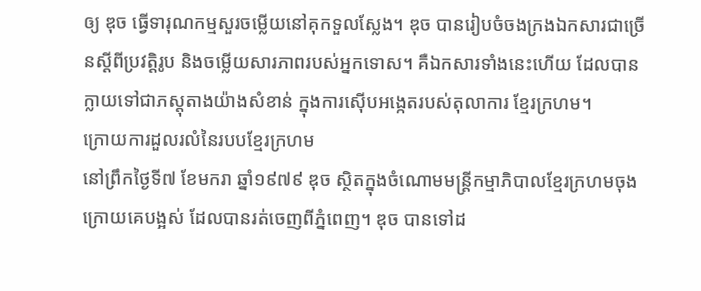ឲ្យ ឌុច ធ្វើទារុណកម្មសួរចម្លើយនៅគុកទួលស្លែង។ ឌុច បានរៀបចំចងក្រងឯកសារជាច្រើនស្តីពីប្រវត្តិរូប និងចម្លើយសារភាពរបស់អ្នកទោស។ គឺឯកសារទាំងនេះហើយ ដែលបានក្លាយទៅជាភស្តុតាងយ៉ាងសំខាន់ ក្នុងការស៊ើបអង្កេតរបស់តុលាការ ខ្មែរក្រហម។
ក្រោយការដួលរលំនៃរបបខ្មែរក្រហម
នៅព្រឹកថ្ងៃទី៧ ខែមករា ឆ្នាំ១៩៧៩ ឌុច ស្ថិតក្នុងចំណោមមន្រ្តីកម្មាភិបាលខ្មែរក្រហមចុងក្រោយគេបង្អស់ ដែលបានរត់ចេញពីភ្នំពេញ។ ឌុច បានទៅដ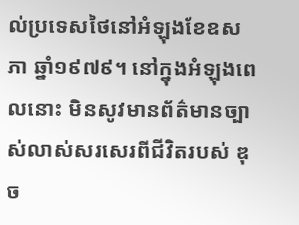ល់ប្រទេសថៃនៅអំឡុងខែឧសភា ឆ្នាំ១៩៧៩។ នៅក្នុងអំឡុងពេលនោះ មិនសូវមានព័ត៌មានច្បាស់លាស់សរសេរពីជីវិតរបស់ ឌុច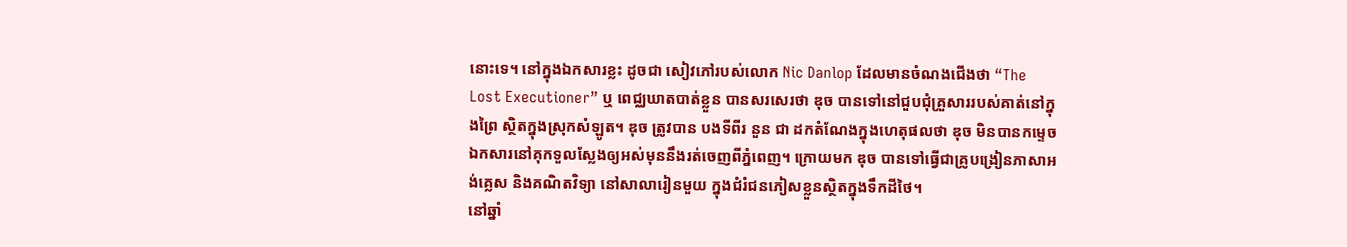នោះទេ។ នៅក្នុងឯកសារខ្លះ ដូចជា សៀវភៅរបស់លោក Nic Danlop ដែលមានចំណងជើងថា “The Lost Executioner” ឬ ពេជ្ឈឃាតបាត់ខ្លួន បានសរសេរថា ឌុច បានទៅនៅជួបជុំគ្រួសាររបស់គាត់នៅក្នុងព្រៃ ស្ថិតក្នុងស្រុកសំឡូត។ ឌុច ត្រូវបាន បងទីពីរ នួន ជា ដកតំណែងក្នុងហេតុផលថា ឌុច មិនបានកម្ទេចឯកសារនៅគុកទួលស្លែងឲ្យអស់មុននឹងរត់ចេញពីភ្នំពេញ។ ក្រោយមក ឌុច បានទៅធ្វើជាគ្រូបង្រៀនភាសាអង់គ្លេស និងគណិតវិទ្យា នៅសាលារៀនមួយ ក្នុងជំរំជនភៀសខ្លួនស្ថិតក្នុងទឹកដីថៃ។
នៅឆ្នាំ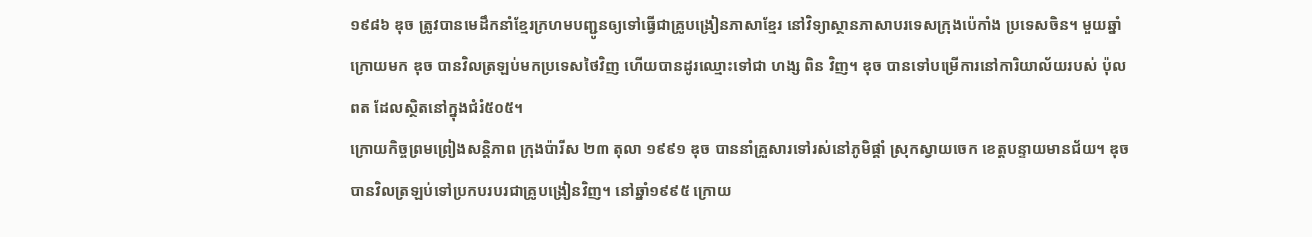១៩៨៦ ឌុច ត្រូវបានមេដឹកនាំខ្មែរក្រហមបញ្ជូនឲ្យទៅធ្វើជាគ្រូបង្រៀនភាសាខ្មែរ នៅវិទ្យាស្ថានភាសាបរទេសក្រុងប៉េកាំង ប្រទេសចិន។ មួយឆ្នាំក្រោយមក ឌុច បានវិលត្រឡប់មកប្រទេសថៃវិញ ហើយបានដូរឈ្មោះទៅជា ហង្ស ពិន វិញ។ ឌុច បានទៅបម្រើការនៅការិយាល័យរបស់ ប៉ុល ពត ដែលស្ថិតនៅក្នុងជំរំ៥០៥។
ក្រោយកិច្ចព្រមព្រៀងសន្តិភាព ក្រុងប៉ារីស ២៣ តុលា ១៩៩១ ឌុច បាននាំគ្រួសារទៅរស់នៅភូមិផ្គាំ ស្រុកស្វាយចេក ខេត្តបន្ទាយមានជ័យ។ ឌុច បានវិលត្រឡប់ទៅប្រកបរបរជាគ្រូបង្រៀនវិញ។ នៅឆ្នាំ១៩៩៥ ក្រោយ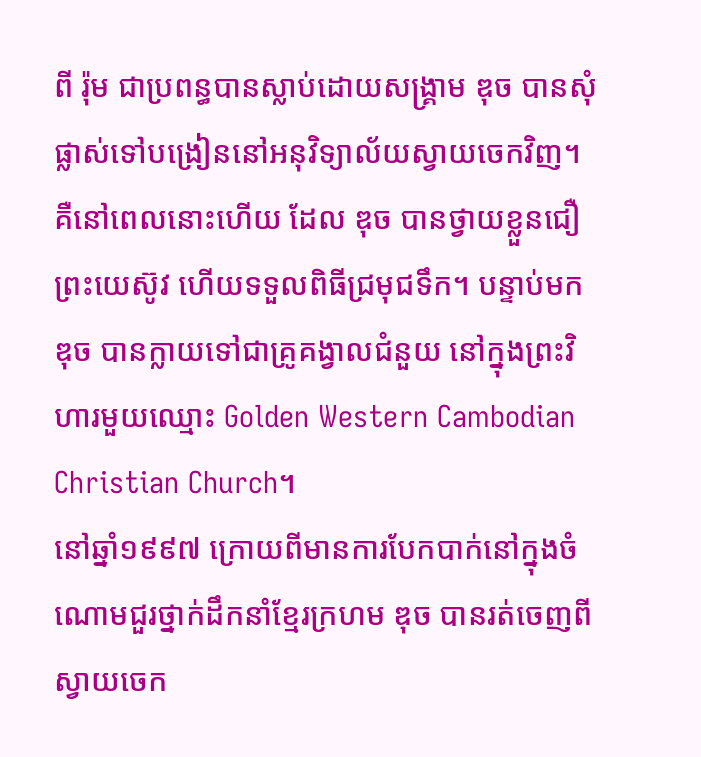ពី រ៉ុម ជាប្រពន្ធបានស្លាប់ដោយសង្រ្គាម ឌុច បានសុំផ្លាស់ទៅបង្រៀននៅអនុវិទ្យាល័យស្វាយចេកវិញ។ គឺនៅពេលនោះហើយ ដែល ឌុច បានថ្វាយខ្លួនជឿព្រះយេស៊ូវ ហើយទទួលពិធីជ្រមុជទឹក។ បន្ទាប់មក ឌុច បានក្លាយទៅជាគ្រូគង្វាលជំនួយ នៅក្នុងព្រះវិហារមួយឈ្មោះ Golden Western Cambodian Christian Church។
នៅឆ្នាំ១៩៩៧ ក្រោយពីមានការបែកបាក់នៅក្នុងចំណោមជួរថ្នាក់ដឹកនាំខ្មែរក្រហម ឌុច បានរត់ចេញពីស្វាយចេក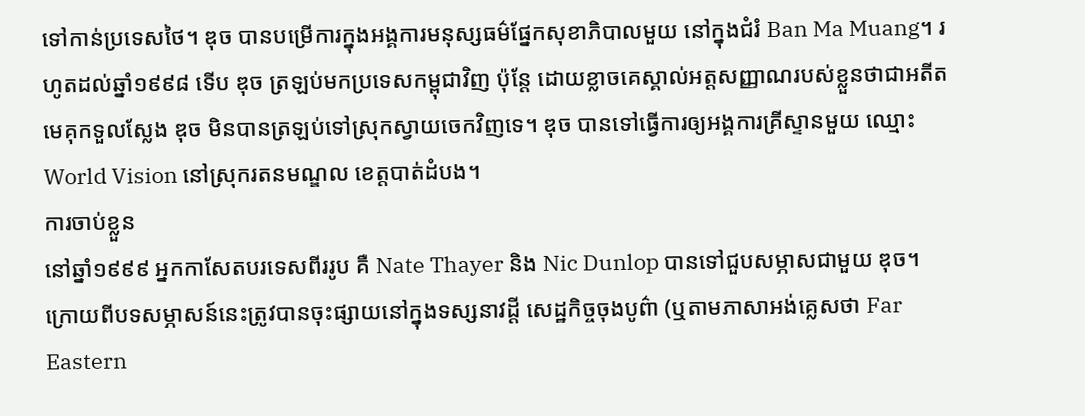ទៅកាន់ប្រទេសថៃ។ ឌុច បានបម្រើការក្នុងអង្គការមនុស្សធម៌ផ្នែកសុខាភិបាលមួយ នៅក្នុងជំរំ Ban Ma Muang។ រហូតដល់ឆ្នាំ១៩៩៨ ទើប ឌុច ត្រឡប់មកប្រទេសកម្ពុជាវិញ ប៉ុន្តែ ដោយខ្លាចគេស្គាល់អត្តសញ្ញាណរបស់ខ្លួនថាជាអតីតមេគុកទួលស្លែង ឌុច មិនបានត្រឡប់ទៅស្រុកស្វាយចេកវិញទេ។ ឌុច បានទៅធ្វើការឲ្យអង្គការគ្រីស្ទានមួយ ឈ្មោះ World Vision នៅស្រុករតនមណ្ឌល ខេត្តបាត់ដំបង។
ការចាប់ខ្លួន
នៅឆ្នាំ១៩៩៩ អ្នកកាសែតបរទេសពីររូប គឺ Nate Thayer និង Nic Dunlop បានទៅជួបសម្ភាសជាមួយ ឌុច។ ក្រោយពីបទសម្ភាសន៍នេះត្រូវបានចុះផ្សាយនៅក្នុងទស្សនាវដ្តី សេដ្ឋកិច្ចចុងបូព៌ា (ឬតាមភាសាអង់គ្លេសថា Far Eastern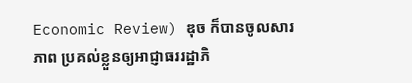Economic Review) ឌុច ក៏បានចូលសារភាព ប្រគល់ខ្លួនឲ្យអាជ្ញាធររដ្ឋាភិ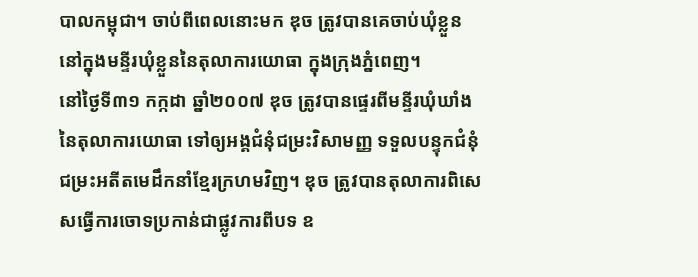បាលកម្ពុជា។ ចាប់ពីពេលនោះមក ឌុច ត្រូវបានគេចាប់ឃុំខ្លួននៅក្នុងមន្ទីរឃុំខ្លួននៃតុលាការយោធា ក្នុងក្រុងភ្នំពេញ។
នៅថ្ងៃទី៣១ កក្កដា ឆ្នាំ២០០៧ ឌុច ត្រូវបានផ្ទេរពីមន្ទីរឃុំឃាំងនៃតុលាការយោធា ទៅឲ្យអង្គជំនុំជម្រះវិសាមញ្ញ ទទួលបន្ទុកជំនុំជម្រះអតីតមេដឹកនាំខ្មែរក្រហមវិញ។ ឌុច ត្រូវបានតុលាការពិសេសធ្វើការចោទប្រកាន់ជាផ្លូវការពីបទ ឧ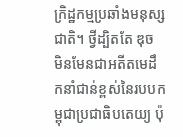ក្រិដ្ឋកម្មប្រឆាំងមនុស្សជាតិ។ ថ្វីដ្បិតតែ ឌុច មិនមែនជាអតីតមេដឹកនាំជាន់ខ្ពស់នៃរបបកម្ពុជាប្រជាធិបតេយ្យ ប៉ុ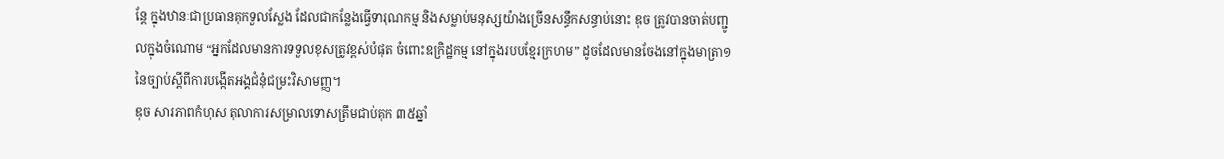ន្តែ ក្នុងឋានៈជាប្រធានគុកទួលស្លែង ដែលជាកន្លែងធ្វើទារុណកម្ម និងសម្លាប់មនុស្សយ៉ាងច្រើនសន្ធឹកសន្ធាប់នោះ ឌុច ត្រូវបានចាត់បញ្ជូលក្នុងចំណោម “អ្នកដែលមានការទទួលខុសត្រូវខ្ពស់បំផុត ចំពោះឧក្រិដ្ឋកម្ម នៅក្នុងរបបខ្មែរក្រហម” ដូចដែលមានចែងនៅក្នុងមាត្រា១ នៃច្បាប់ស្តីពីការបង្កើតអង្គជំនុំជម្រះវិសាមញ្ញ។
ឌុច សារភាពកំហុស តុលាការសម្រាលទោសត្រឹមជាប់គុក ៣៥ឆ្នាំ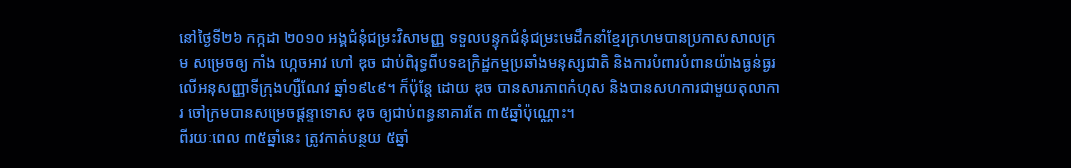នៅថ្ងៃទី២៦ កក្កដា ២០១០ អង្គជំនុំជម្រះវិសាមញ្ញ ទទួលបន្ទុកជំនុំជម្រះមេដឹកនាំខ្មែរក្រហមបានប្រកាសសាលក្រម សម្រេចឲ្យ កាំង ហ្កេចអាវ ហៅ ឌុច ជាប់ពិរុទ្ធពីបទឧក្រិដ្ឋកម្មប្រឆាំងមនុស្សជាតិ និងការបំពារបំពានយ៉ាងធ្ងន់ធ្ងរលើអនុសញ្ញាទីក្រុងហ្សឺណែវ ឆ្នាំ១៩៤៩។ ក៏ប៉ុន្តែ ដោយ ឌុច បានសារភាពកំហុស និងបានសហការជាមួយតុលាការ ចៅក្រមបានសម្រេចផ្តន្ទាទោស ឌុច ឲ្យជាប់ពន្ធនាគារតែ ៣៥ឆ្នាំប៉ុណ្ណោះ។
ពីរយៈពេល ៣៥ឆ្នាំនេះ ត្រូវកាត់បន្ថយ ៥ឆ្នាំ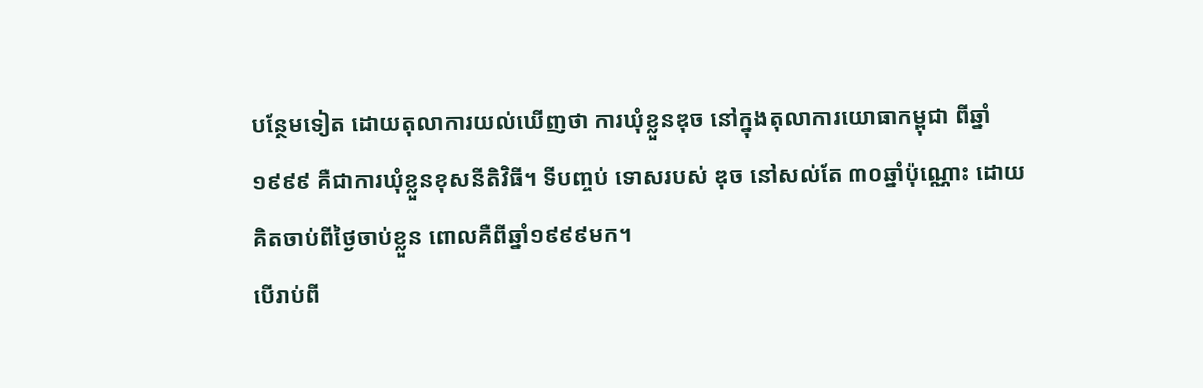បន្ថែមទៀត ដោយតុលាការយល់ឃើញថា ការឃុំខ្លួនឌុច នៅក្នុងតុលាការយោធាកម្ពុជា ពីឆ្នាំ១៩៩៩ គឺជាការឃុំខ្លួនខុសនីតិវិធី។ ទីបញ្ចប់ ទោសរបស់ ឌុច នៅសល់តែ ៣០ឆ្នាំប៉ុណ្ណោះ ដោយគិតចាប់ពីថ្ងៃចាប់ខ្លួន ពោលគឺពីឆ្នាំ១៩៩៩មក។
បើរាប់ពី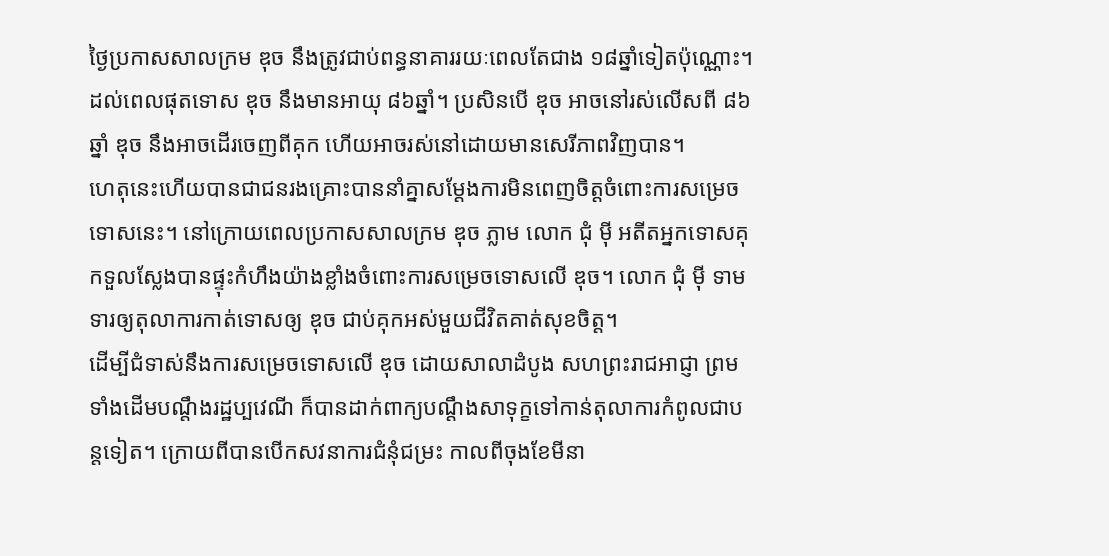ថ្ងៃប្រកាសសាលក្រម ឌុច នឹងត្រូវជាប់ពន្ធនាគាររយៈពេលតែជាង ១៨ឆ្នាំទៀតប៉ុណ្ណោះ។ ដល់ពេលផុតទោស ឌុច នឹងមានអាយុ ៨៦ឆ្នាំ។ ប្រសិនបើ ឌុច អាចនៅរស់លើសពី ៨៦ឆ្នាំ ឌុច នឹងអាចដើរចេញពីគុក ហើយអាចរស់នៅដោយមានសេរីភាពវិញបាន។
ហេតុនេះហើយបានជាជនរងគ្រោះបាននាំគ្នាសម្តែងការមិនពេញចិត្តចំពោះការសម្រេចទោសនេះ។ នៅក្រោយពេលប្រកាសសាលក្រម ឌុច ភ្លាម លោក ជុំ ម៉ី អតីតអ្នកទោសគុកទួលស្លែងបានផ្ទុះកំហឹងយ៉ាងខ្លាំងចំពោះការសម្រេចទោសលើ ឌុច។ លោក ជុំ ម៉ី ទាមទារឲ្យតុលាការកាត់ទោសឲ្យ ឌុច ជាប់គុកអស់មួយជីវិតគាត់សុខចិត្ត។
ដើម្បីជំទាស់នឹងការសម្រេចទោសលើ ឌុច ដោយសាលាដំបូង សហព្រះរាជអាជ្ញា ព្រមទាំងដើមបណ្តឹងរដ្ឋប្បវេណី ក៏បានដាក់ពាក្យបណ្តឹងសាទុក្ខទៅកាន់តុលាការកំពូលជាបន្តទៀត។ ក្រោយពីបានបើកសវនាការជំនុំជម្រះ កាលពីចុងខែមីនា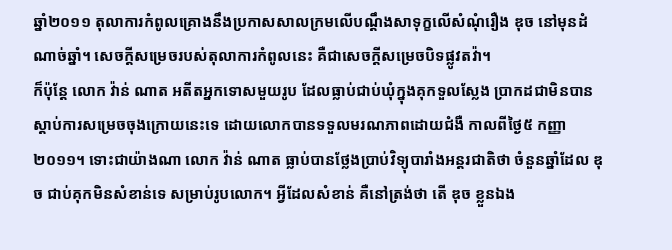ឆ្នាំ២០១១ តុលាការកំពូលគ្រោងនឹងប្រកាសសាលក្រមលើបណ្តឹងសាទុក្ខលើសំណុំរឿង ឌុច នៅមុនដំណាច់ឆ្នាំ។ សេចក្តីសម្រេចរបស់តុលាការកំពូលនេះ គឺជាសេចក្តីសម្រេចបិទផ្លូវតវ៉ា។
ក៏ប៉ុន្តែ លោក វ៉ាន់ ណាត អតីតអ្នកទោសមួយរូប ដែលធ្លាប់ជាប់ឃុំក្នុងគុកទួលស្លែង ប្រាកដជាមិនបានស្តាប់ការសម្រេចចុងក្រោយនេះទេ ដោយលោកបានទទួលមរណភាពដោយជំងឺ កាលពីថ្ងៃ៥ កញ្ញា ២០១១។ ទោះជាយ៉ាងណា លោក វ៉ាន់ ណាត ធ្លាប់បានថ្លែងប្រាប់វិទ្យុបារាំងអន្តរជាតិថា ចំនួនឆ្នាំដែល ឌុច ជាប់គុកមិនសំខាន់ទេ សម្រាប់រូបលោក។ អ្វីដែលសំខាន់ គឺនៅត្រង់ថា តើ ឌុច ខ្លួនឯង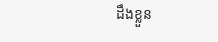ដឹងខ្លួន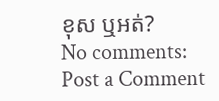ខុស ឬអត់?
No comments:
Post a Comment